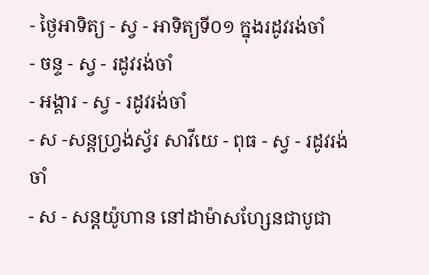- ថ្ងៃអាទិត្យ - ស្វ - អាទិត្យទី០១ ក្នុងរដូវរង់ចាំ
- ចន្ទ - ស្វ - រដូវរង់ចាំ
- អង្គារ - ស្វ - រដូវរង់ចាំ
- ស -សន្ដហ្វ្រង់ស្វ័រ សាវីយេ - ពុធ - ស្វ - រដូវរង់ចាំ
- ស - សន្ដយ៉ូហាន នៅដាម៉ាសហ្សែនជាបូជា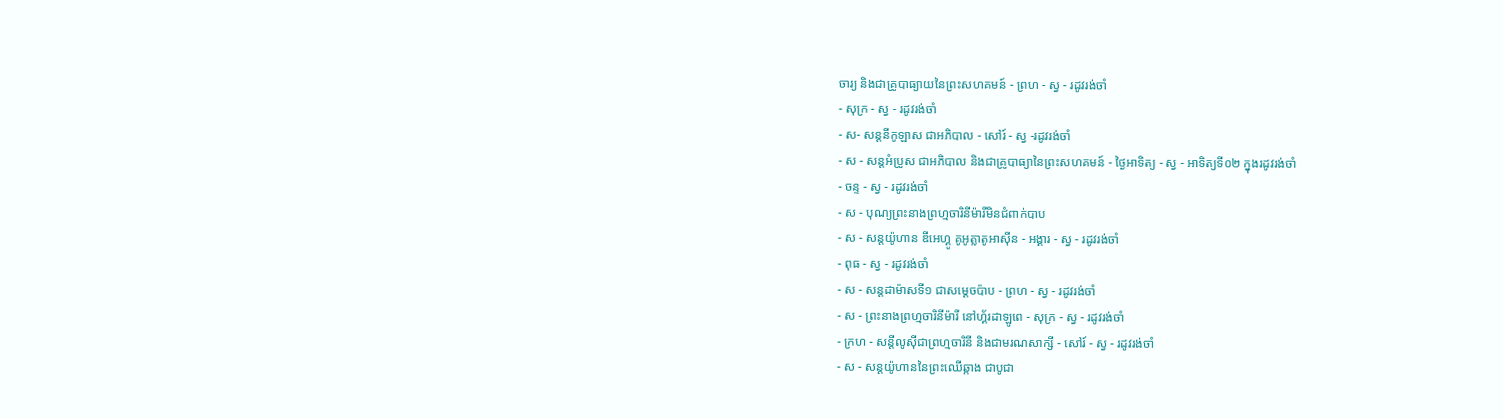ចារ្យ និងជាគ្រូបាធ្យាយនៃព្រះសហគមន៍ - ព្រហ - ស្វ - រដូវរង់ចាំ
- សុក្រ - ស្វ - រដូវរង់ចាំ
- ស- សន្ដនីកូឡាស ជាអភិបាល - សៅរ៍ - ស្វ -រដូវរង់ចាំ
- ស - សន្ដអំប្រូស ជាអភិបាល និងជាគ្រូបាធ្យានៃព្រះសហគមន៍ - ថ្ងៃអាទិត្យ - ស្វ - អាទិត្យទី០២ ក្នុងរដូវរង់ចាំ
- ចន្ទ - ស្វ - រដូវរង់ចាំ
- ស - បុណ្យព្រះនាងព្រហ្មចារិនីម៉ារីមិនជំពាក់បាប
- ស - សន្ដយ៉ូហាន ឌីអេហ្គូ គូអូត្លាតូអាស៊ីន - អង្គារ - ស្វ - រដូវរង់ចាំ
- ពុធ - ស្វ - រដូវរង់ចាំ
- ស - សន្ដដាម៉ាសទី១ ជាសម្ដេចប៉ាប - ព្រហ - ស្វ - រដូវរង់ចាំ
- ស - ព្រះនាងព្រហ្មចារិនីម៉ារី នៅហ្គ័រដាឡូពេ - សុក្រ - ស្វ - រដូវរង់ចាំ
- ក្រហ - សន្ដីលូស៊ីជាព្រហ្មចារិនី និងជាមរណសាក្សី - សៅរ៍ - ស្វ - រដូវរង់ចាំ
- ស - សន្ដយ៉ូហាននៃព្រះឈើឆ្កាង ជាបូជា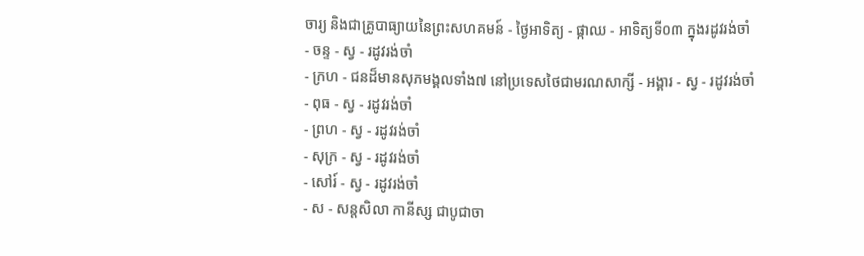ចារ្យ និងជាគ្រូបាធ្យាយនៃព្រះសហគមន៍ - ថ្ងៃអាទិត្យ - ផ្កាឈ - អាទិត្យទី០៣ ក្នុងរដូវរង់ចាំ
- ចន្ទ - ស្វ - រដូវរង់ចាំ
- ក្រហ - ជនដ៏មានសុភមង្គលទាំង៧ នៅប្រទេសថៃជាមរណសាក្សី - អង្គារ - ស្វ - រដូវរង់ចាំ
- ពុធ - ស្វ - រដូវរង់ចាំ
- ព្រហ - ស្វ - រដូវរង់ចាំ
- សុក្រ - ស្វ - រដូវរង់ចាំ
- សៅរ៍ - ស្វ - រដូវរង់ចាំ
- ស - សន្ដសិលា កានីស្ស ជាបូជាចា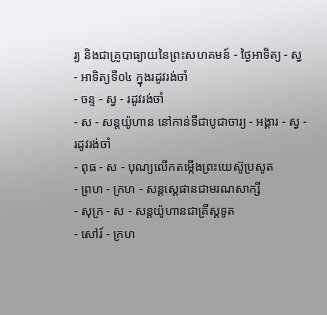រ្យ និងជាគ្រូបាធ្យាយនៃព្រះសហគមន៍ - ថ្ងៃអាទិត្យ - ស្វ - អាទិត្យទី០៤ ក្នុងរដូវរង់ចាំ
- ចន្ទ - ស្វ - រដូវរង់ចាំ
- ស - សន្ដយ៉ូហាន នៅកាន់ទីជាបូជាចារ្យ - អង្គារ - ស្វ - រដូវរង់ចាំ
- ពុធ - ស - បុណ្យលើកតម្កើងព្រះយេស៊ូប្រសូត
- ព្រហ - ក្រហ - សន្តស្តេផានជាមរណសាក្សី
- សុក្រ - ស - សន្តយ៉ូហានជាគ្រីស្តទូត
- សៅរ៍ - ក្រហ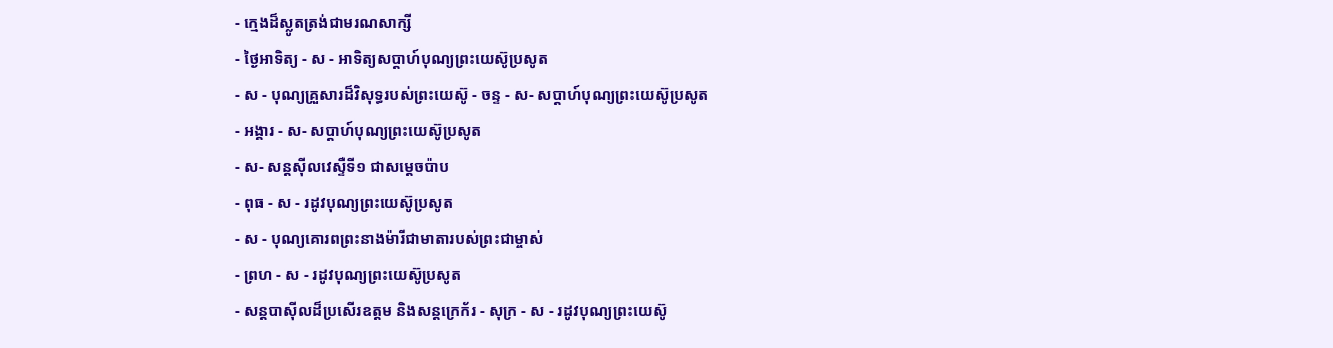- ក្មេងដ៏ស្លូតត្រង់ជាមរណសាក្សី
- ថ្ងៃអាទិត្យ - ស - អាទិត្យសប្ដាហ៍បុណ្យព្រះយេស៊ូប្រសូត
- ស - បុណ្យគ្រួសារដ៏វិសុទ្ធរបស់ព្រះយេស៊ូ - ចន្ទ - ស- សប្ដាហ៍បុណ្យព្រះយេស៊ូប្រសូត
- អង្គារ - ស- សប្ដាហ៍បុណ្យព្រះយេស៊ូប្រសូត
- ស- សន្ដស៊ីលវេស្ទឺទី១ ជាសម្ដេចប៉ាប
- ពុធ - ស - រដូវបុណ្យព្រះយេស៊ូប្រសូត
- ស - បុណ្យគោរពព្រះនាងម៉ារីជាមាតារបស់ព្រះជាម្ចាស់
- ព្រហ - ស - រដូវបុណ្យព្រះយេស៊ូប្រសូត
- សន្ដបាស៊ីលដ៏ប្រសើរឧត្ដម និងសន្ដក្រេក័រ - សុក្រ - ស - រដូវបុណ្យព្រះយេស៊ូ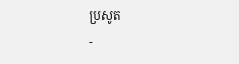ប្រសូត
-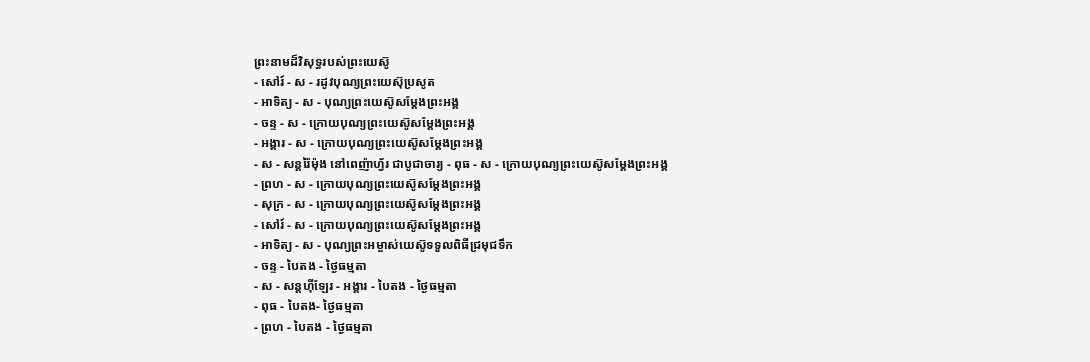ព្រះនាមដ៏វិសុទ្ធរបស់ព្រះយេស៊ូ
- សៅរ៍ - ស - រដូវបុណ្យព្រះយេស៊ុប្រសូត
- អាទិត្យ - ស - បុណ្យព្រះយេស៊ូសម្ដែងព្រះអង្គ
- ចន្ទ - ស - ក្រោយបុណ្យព្រះយេស៊ូសម្ដែងព្រះអង្គ
- អង្គារ - ស - ក្រោយបុណ្យព្រះយេស៊ូសម្ដែងព្រះអង្គ
- ស - សន្ដរ៉ៃម៉ុង នៅពេញ៉ាហ្វ័រ ជាបូជាចារ្យ - ពុធ - ស - ក្រោយបុណ្យព្រះយេស៊ូសម្ដែងព្រះអង្គ
- ព្រហ - ស - ក្រោយបុណ្យព្រះយេស៊ូសម្ដែងព្រះអង្គ
- សុក្រ - ស - ក្រោយបុណ្យព្រះយេស៊ូសម្ដែងព្រះអង្គ
- សៅរ៍ - ស - ក្រោយបុណ្យព្រះយេស៊ូសម្ដែងព្រះអង្គ
- អាទិត្យ - ស - បុណ្យព្រះអម្ចាស់យេស៊ូទទួលពិធីជ្រមុជទឹក
- ចន្ទ - បៃតង - ថ្ងៃធម្មតា
- ស - សន្ដហ៊ីឡែរ - អង្គារ - បៃតង - ថ្ងៃធម្មតា
- ពុធ - បៃតង- ថ្ងៃធម្មតា
- ព្រហ - បៃតង - ថ្ងៃធម្មតា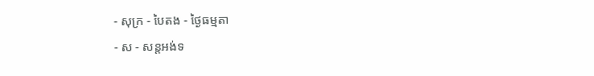- សុក្រ - បៃតង - ថ្ងៃធម្មតា
- ស - សន្ដអង់ទ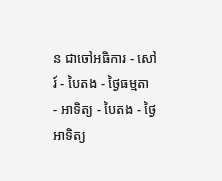ន ជាចៅអធិការ - សៅរ៍ - បៃតង - ថ្ងៃធម្មតា
- អាទិត្យ - បៃតង - ថ្ងៃអាទិត្យ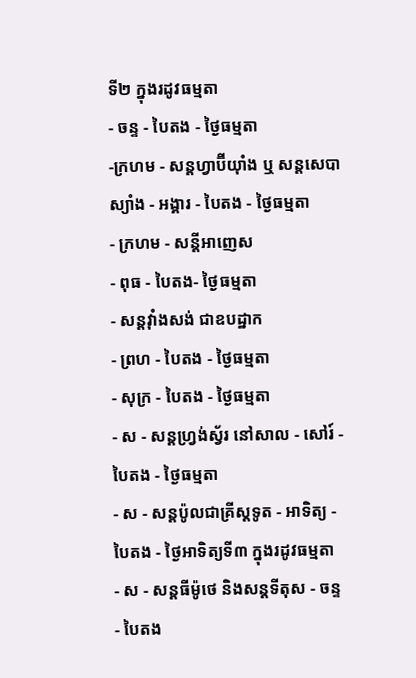ទី២ ក្នុងរដូវធម្មតា
- ចន្ទ - បៃតង - ថ្ងៃធម្មតា
-ក្រហម - សន្ដហ្វាប៊ីយ៉ាំង ឬ សន្ដសេបាស្យាំង - អង្គារ - បៃតង - ថ្ងៃធម្មតា
- ក្រហម - សន្ដីអាញេស
- ពុធ - បៃតង- ថ្ងៃធម្មតា
- សន្ដវ៉ាំងសង់ ជាឧបដ្ឋាក
- ព្រហ - បៃតង - ថ្ងៃធម្មតា
- សុក្រ - បៃតង - ថ្ងៃធម្មតា
- ស - សន្ដហ្វ្រង់ស្វ័រ នៅសាល - សៅរ៍ - បៃតង - ថ្ងៃធម្មតា
- ស - សន្ដប៉ូលជាគ្រីស្ដទូត - អាទិត្យ - បៃតង - ថ្ងៃអាទិត្យទី៣ ក្នុងរដូវធម្មតា
- ស - សន្ដធីម៉ូថេ និងសន្ដទីតុស - ចន្ទ - បៃតង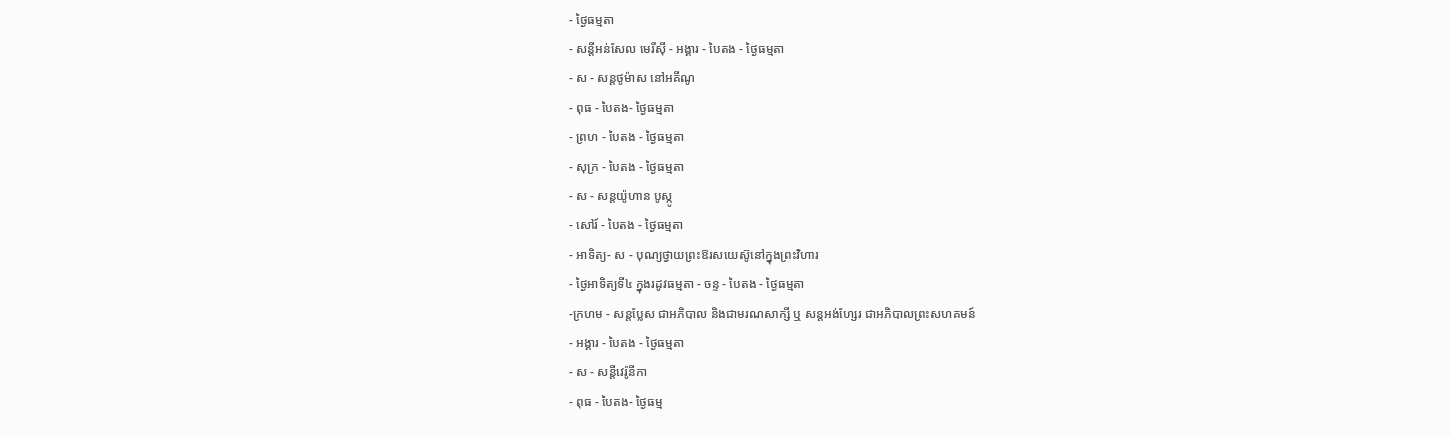- ថ្ងៃធម្មតា
- សន្ដីអន់សែល មេរីស៊ី - អង្គារ - បៃតង - ថ្ងៃធម្មតា
- ស - សន្ដថូម៉ាស នៅអគីណូ
- ពុធ - បៃតង- ថ្ងៃធម្មតា
- ព្រហ - បៃតង - ថ្ងៃធម្មតា
- សុក្រ - បៃតង - ថ្ងៃធម្មតា
- ស - សន្ដយ៉ូហាន បូស្កូ
- សៅរ៍ - បៃតង - ថ្ងៃធម្មតា
- អាទិត្យ- ស - បុណ្យថ្វាយព្រះឱរសយេស៊ូនៅក្នុងព្រះវិហារ
- ថ្ងៃអាទិត្យទី៤ ក្នុងរដូវធម្មតា - ចន្ទ - បៃតង - ថ្ងៃធម្មតា
-ក្រហម - សន្ដប្លែស ជាអភិបាល និងជាមរណសាក្សី ឬ សន្ដអង់ហ្សែរ ជាអភិបាលព្រះសហគមន៍
- អង្គារ - បៃតង - ថ្ងៃធម្មតា
- ស - សន្ដីវេរ៉ូនីកា
- ពុធ - បៃតង- ថ្ងៃធម្ម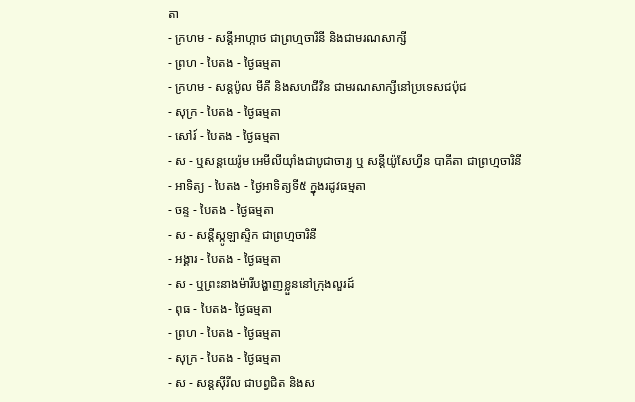តា
- ក្រហម - សន្ដីអាហ្កាថ ជាព្រហ្មចារិនី និងជាមរណសាក្សី
- ព្រហ - បៃតង - ថ្ងៃធម្មតា
- ក្រហម - សន្ដប៉ូល មីគី និងសហជីវិន ជាមរណសាក្សីនៅប្រទេសជប៉ុជ
- សុក្រ - បៃតង - ថ្ងៃធម្មតា
- សៅរ៍ - បៃតង - ថ្ងៃធម្មតា
- ស - ឬសន្ដយេរ៉ូម អេមីលីយ៉ាំងជាបូជាចារ្យ ឬ សន្ដីយ៉ូសែហ្វីន បាគីតា ជាព្រហ្មចារិនី
- អាទិត្យ - បៃតង - ថ្ងៃអាទិត្យទី៥ ក្នុងរដូវធម្មតា
- ចន្ទ - បៃតង - ថ្ងៃធម្មតា
- ស - សន្ដីស្កូឡាស្ទិក ជាព្រហ្មចារិនី
- អង្គារ - បៃតង - ថ្ងៃធម្មតា
- ស - ឬព្រះនាងម៉ារីបង្ហាញខ្លួននៅក្រុងលួរដ៍
- ពុធ - បៃតង- ថ្ងៃធម្មតា
- ព្រហ - បៃតង - ថ្ងៃធម្មតា
- សុក្រ - បៃតង - ថ្ងៃធម្មតា
- ស - សន្ដស៊ីរីល ជាបព្វជិត និងស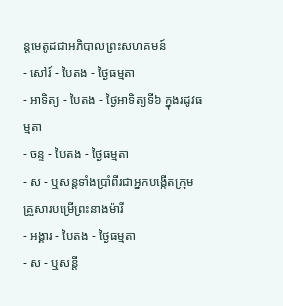ន្ដមេតូដជាអភិបាលព្រះសហគមន៍
- សៅរ៍ - បៃតង - ថ្ងៃធម្មតា
- អាទិត្យ - បៃតង - ថ្ងៃអាទិត្យទី៦ ក្នុងរដូវធម្មតា
- ចន្ទ - បៃតង - ថ្ងៃធម្មតា
- ស - ឬសន្ដទាំងប្រាំពីរជាអ្នកបង្កើតក្រុមគ្រួសារបម្រើព្រះនាងម៉ារី
- អង្គារ - បៃតង - ថ្ងៃធម្មតា
- ស - ឬសន្ដី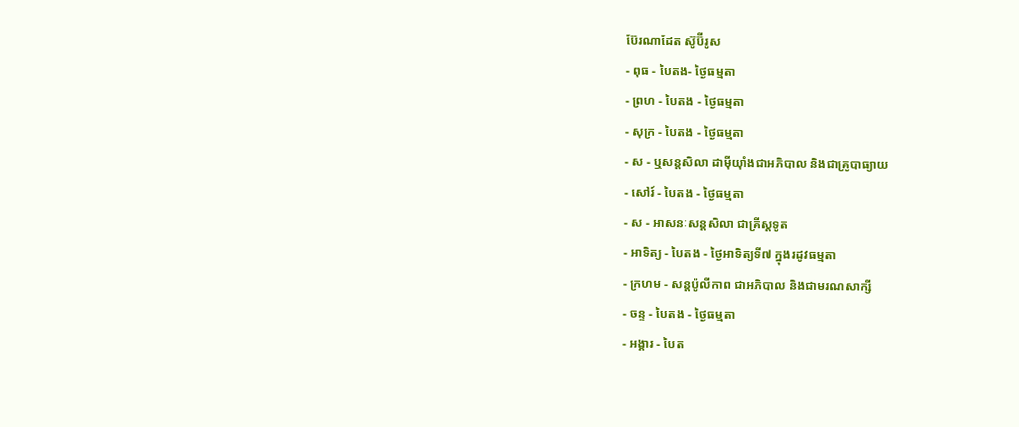ប៊ែរណាដែត ស៊ូប៊ីរូស
- ពុធ - បៃតង- ថ្ងៃធម្មតា
- ព្រហ - បៃតង - ថ្ងៃធម្មតា
- សុក្រ - បៃតង - ថ្ងៃធម្មតា
- ស - ឬសន្ដសិលា ដាម៉ីយ៉ាំងជាអភិបាល និងជាគ្រូបាធ្យាយ
- សៅរ៍ - បៃតង - ថ្ងៃធម្មតា
- ស - អាសនៈសន្ដសិលា ជាគ្រីស្ដទូត
- អាទិត្យ - បៃតង - ថ្ងៃអាទិត្យទី៧ ក្នុងរដូវធម្មតា
- ក្រហម - សន្ដប៉ូលីកាព ជាអភិបាល និងជាមរណសាក្សី
- ចន្ទ - បៃតង - ថ្ងៃធម្មតា
- អង្គារ - បៃត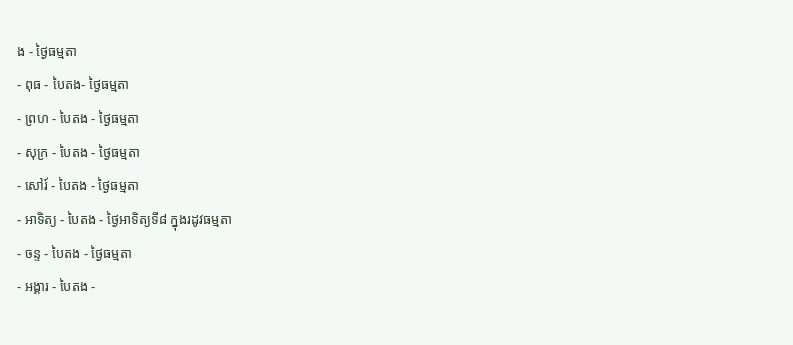ង - ថ្ងៃធម្មតា
- ពុធ - បៃតង- ថ្ងៃធម្មតា
- ព្រហ - បៃតង - ថ្ងៃធម្មតា
- សុក្រ - បៃតង - ថ្ងៃធម្មតា
- សៅរ៍ - បៃតង - ថ្ងៃធម្មតា
- អាទិត្យ - បៃតង - ថ្ងៃអាទិត្យទី៨ ក្នុងរដូវធម្មតា
- ចន្ទ - បៃតង - ថ្ងៃធម្មតា
- អង្គារ - បៃតង -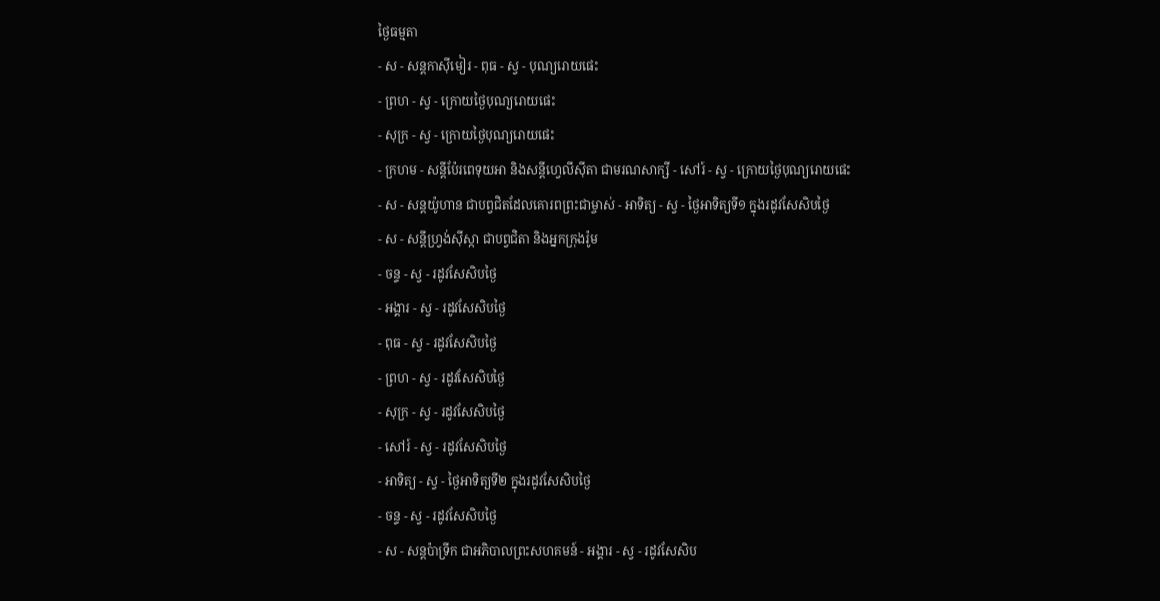ថ្ងៃធម្មតា
- ស - សន្ដកាស៊ីមៀរ - ពុធ - ស្វ - បុណ្យរោយផេះ
- ព្រហ - ស្វ - ក្រោយថ្ងៃបុណ្យរោយផេះ
- សុក្រ - ស្វ - ក្រោយថ្ងៃបុណ្យរោយផេះ
- ក្រហម - សន្ដីប៉ែរពេទុយអា និងសន្ដីហ្វេលីស៊ីតា ជាមរណសាក្សី - សៅរ៍ - ស្វ - ក្រោយថ្ងៃបុណ្យរោយផេះ
- ស - សន្ដយ៉ូហាន ជាបព្វជិតដែលគោរពព្រះជាម្ចាស់ - អាទិត្យ - ស្វ - ថ្ងៃអាទិត្យទី១ ក្នុងរដូវសែសិបថ្ងៃ
- ស - សន្ដីហ្វ្រង់ស៊ីស្កា ជាបព្វជិតា និងអ្នកក្រុងរ៉ូម
- ចន្ទ - ស្វ - រដូវសែសិបថ្ងៃ
- អង្គារ - ស្វ - រដូវសែសិបថ្ងៃ
- ពុធ - ស្វ - រដូវសែសិបថ្ងៃ
- ព្រហ - ស្វ - រដូវសែសិបថ្ងៃ
- សុក្រ - ស្វ - រដូវសែសិបថ្ងៃ
- សៅរ៍ - ស្វ - រដូវសែសិបថ្ងៃ
- អាទិត្យ - ស្វ - ថ្ងៃអាទិត្យទី២ ក្នុងរដូវសែសិបថ្ងៃ
- ចន្ទ - ស្វ - រដូវសែសិបថ្ងៃ
- ស - សន្ដប៉ាទ្រីក ជាអភិបាលព្រះសហគមន៍ - អង្គារ - ស្វ - រដូវសែសិប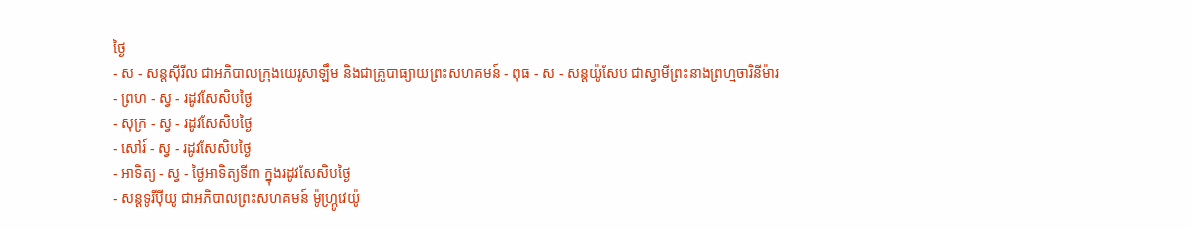ថ្ងៃ
- ស - សន្ដស៊ីរីល ជាអភិបាលក្រុងយេរូសាឡឹម និងជាគ្រូបាធ្យាយព្រះសហគមន៍ - ពុធ - ស - សន្ដយ៉ូសែប ជាស្វាមីព្រះនាងព្រហ្មចារិនីម៉ារ
- ព្រហ - ស្វ - រដូវសែសិបថ្ងៃ
- សុក្រ - ស្វ - រដូវសែសិបថ្ងៃ
- សៅរ៍ - ស្វ - រដូវសែសិបថ្ងៃ
- អាទិត្យ - ស្វ - ថ្ងៃអាទិត្យទី៣ ក្នុងរដូវសែសិបថ្ងៃ
- សន្ដទូរីប៉ីយូ ជាអភិបាលព្រះសហគមន៍ ម៉ូហ្ក្រូវេយ៉ូ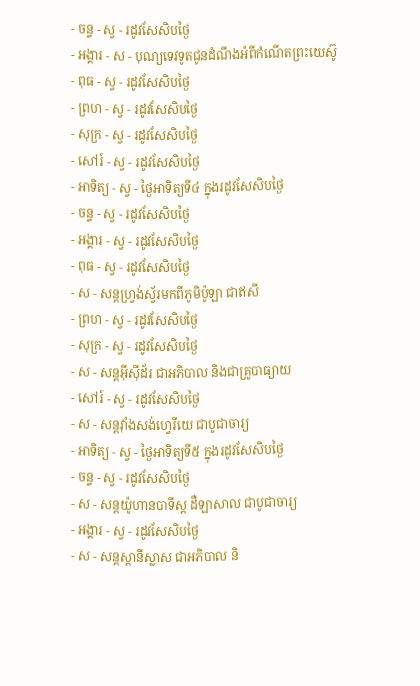- ចន្ទ - ស្វ - រដូវសែសិបថ្ងៃ
- អង្គារ - ស - បុណ្យទេវទូតជូនដំណឹងអំពីកំណើតព្រះយេស៊ូ
- ពុធ - ស្វ - រដូវសែសិបថ្ងៃ
- ព្រហ - ស្វ - រដូវសែសិបថ្ងៃ
- សុក្រ - ស្វ - រដូវសែសិបថ្ងៃ
- សៅរ៍ - ស្វ - រដូវសែសិបថ្ងៃ
- អាទិត្យ - ស្វ - ថ្ងៃអាទិត្យទី៤ ក្នុងរដូវសែសិបថ្ងៃ
- ចន្ទ - ស្វ - រដូវសែសិបថ្ងៃ
- អង្គារ - ស្វ - រដូវសែសិបថ្ងៃ
- ពុធ - ស្វ - រដូវសែសិបថ្ងៃ
- ស - សន្ដហ្វ្រង់ស្វ័រមកពីភូមិប៉ូឡា ជាឥសី
- ព្រហ - ស្វ - រដូវសែសិបថ្ងៃ
- សុក្រ - ស្វ - រដូវសែសិបថ្ងៃ
- ស - សន្ដអ៊ីស៊ីដ័រ ជាអភិបាល និងជាគ្រូបាធ្យាយ
- សៅរ៍ - ស្វ - រដូវសែសិបថ្ងៃ
- ស - សន្ដវ៉ាំងសង់ហ្វេរីយេ ជាបូជាចារ្យ
- អាទិត្យ - ស្វ - ថ្ងៃអាទិត្យទី៥ ក្នុងរដូវសែសិបថ្ងៃ
- ចន្ទ - ស្វ - រដូវសែសិបថ្ងៃ
- ស - សន្ដយ៉ូហានបាទីស្ដ ដឺឡាសាល ជាបូជាចារ្យ
- អង្គារ - ស្វ - រដូវសែសិបថ្ងៃ
- ស - សន្ដស្ដានីស្លាស ជាអភិបាល និ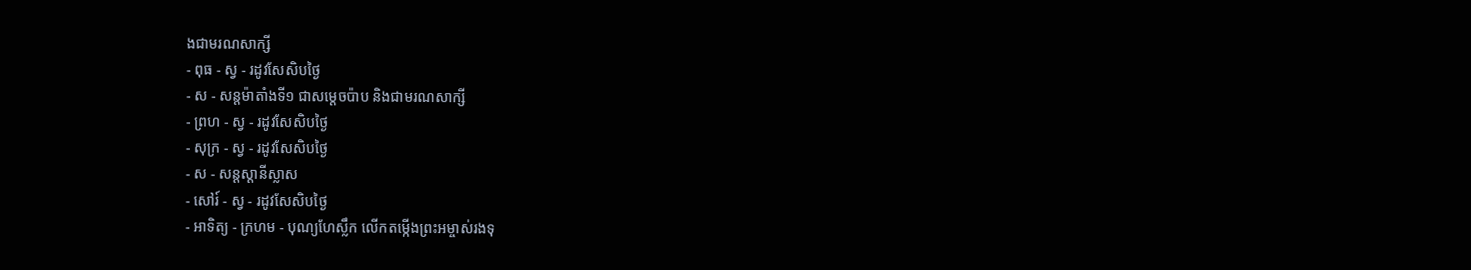ងជាមរណសាក្សី
- ពុធ - ស្វ - រដូវសែសិបថ្ងៃ
- ស - សន្ដម៉ាតាំងទី១ ជាសម្ដេចប៉ាប និងជាមរណសាក្សី
- ព្រហ - ស្វ - រដូវសែសិបថ្ងៃ
- សុក្រ - ស្វ - រដូវសែសិបថ្ងៃ
- ស - សន្ដស្ដានីស្លាស
- សៅរ៍ - ស្វ - រដូវសែសិបថ្ងៃ
- អាទិត្យ - ក្រហម - បុណ្យហែស្លឹក លើកតម្កើងព្រះអម្ចាស់រងទុ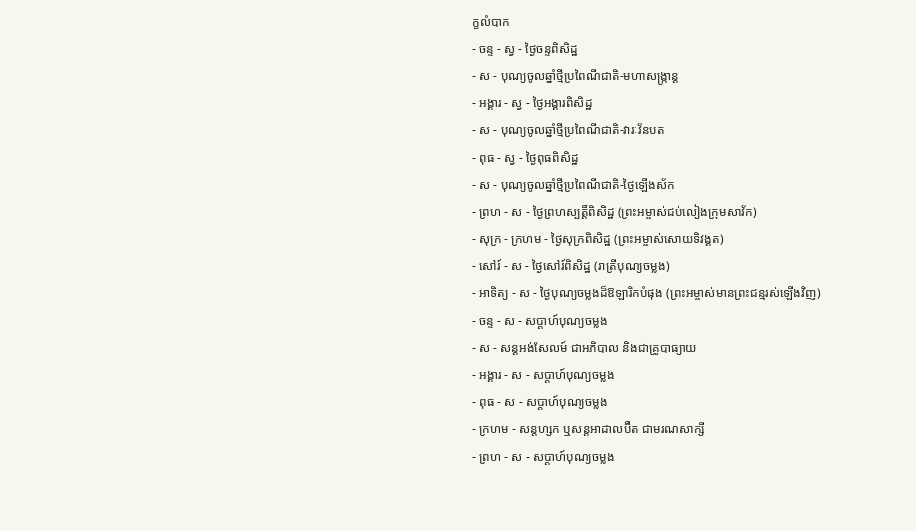ក្ខលំបាក
- ចន្ទ - ស្វ - ថ្ងៃចន្ទពិសិដ្ឋ
- ស - បុណ្យចូលឆ្នាំថ្មីប្រពៃណីជាតិ-មហាសង្រ្កាន្ដ
- អង្គារ - ស្វ - ថ្ងៃអង្គារពិសិដ្ឋ
- ស - បុណ្យចូលឆ្នាំថ្មីប្រពៃណីជាតិ-វារៈវ័នបត
- ពុធ - ស្វ - ថ្ងៃពុធពិសិដ្ឋ
- ស - បុណ្យចូលឆ្នាំថ្មីប្រពៃណីជាតិ-ថ្ងៃឡើងស័ក
- ព្រហ - ស - ថ្ងៃព្រហស្បត្ដិ៍ពិសិដ្ឋ (ព្រះអម្ចាស់ជប់លៀងក្រុមសាវ័ក)
- សុក្រ - ក្រហម - ថ្ងៃសុក្រពិសិដ្ឋ (ព្រះអម្ចាស់សោយទិវង្គត)
- សៅរ៍ - ស - ថ្ងៃសៅរ៍ពិសិដ្ឋ (រាត្រីបុណ្យចម្លង)
- អាទិត្យ - ស - ថ្ងៃបុណ្យចម្លងដ៏ឱឡារិកបំផុង (ព្រះអម្ចាស់មានព្រះជន្មរស់ឡើងវិញ)
- ចន្ទ - ស - សប្ដាហ៍បុណ្យចម្លង
- ស - សន្ដអង់សែលម៍ ជាអភិបាល និងជាគ្រូបាធ្យាយ
- អង្គារ - ស - សប្ដាហ៍បុណ្យចម្លង
- ពុធ - ស - សប្ដាហ៍បុណ្យចម្លង
- ក្រហម - សន្ដហ្សក ឬសន្ដអាដាលប៊ឺត ជាមរណសាក្សី
- ព្រហ - ស - សប្ដាហ៍បុណ្យចម្លង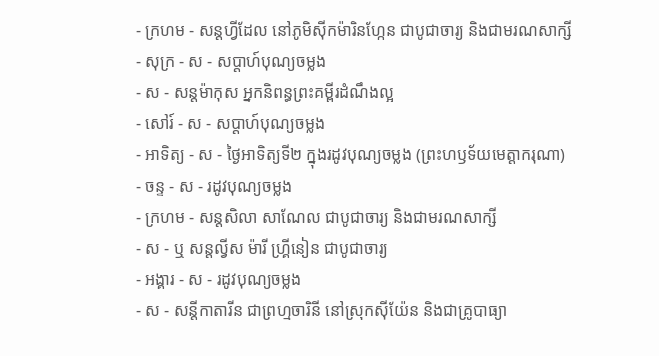- ក្រហម - សន្ដហ្វីដែល នៅភូមិស៊ីកម៉ារិនហ្កែន ជាបូជាចារ្យ និងជាមរណសាក្សី
- សុក្រ - ស - សប្ដាហ៍បុណ្យចម្លង
- ស - សន្ដម៉ាកុស អ្នកនិពន្ធព្រះគម្ពីរដំណឹងល្អ
- សៅរ៍ - ស - សប្ដាហ៍បុណ្យចម្លង
- អាទិត្យ - ស - ថ្ងៃអាទិត្យទី២ ក្នុងរដូវបុណ្យចម្លង (ព្រះហឫទ័យមេត្ដាករុណា)
- ចន្ទ - ស - រដូវបុណ្យចម្លង
- ក្រហម - សន្ដសិលា សាណែល ជាបូជាចារ្យ និងជាមរណសាក្សី
- ស - ឬ សន្ដល្វីស ម៉ារី ហ្គ្រីនៀន ជាបូជាចារ្យ
- អង្គារ - ស - រដូវបុណ្យចម្លង
- ស - សន្ដីកាតារីន ជាព្រហ្មចារិនី នៅស្រុកស៊ីយ៉ែន និងជាគ្រូបាធ្យា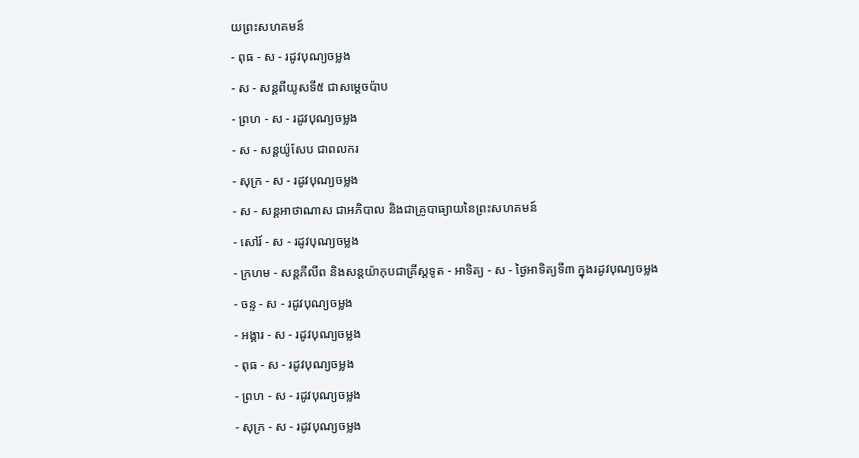យព្រះសហគមន៍
- ពុធ - ស - រដូវបុណ្យចម្លង
- ស - សន្ដពីយូសទី៥ ជាសម្ដេចប៉ាប
- ព្រហ - ស - រដូវបុណ្យចម្លង
- ស - សន្ដយ៉ូសែប ជាពលករ
- សុក្រ - ស - រដូវបុណ្យចម្លង
- ស - សន្ដអាថាណាស ជាអភិបាល និងជាគ្រូបាធ្យាយនៃព្រះសហគមន៍
- សៅរ៍ - ស - រដូវបុណ្យចម្លង
- ក្រហម - សន្ដភីលីព និងសន្ដយ៉ាកុបជាគ្រីស្ដទូត - អាទិត្យ - ស - ថ្ងៃអាទិត្យទី៣ ក្នុងរដូវបុណ្យចម្លង
- ចន្ទ - ស - រដូវបុណ្យចម្លង
- អង្គារ - ស - រដូវបុណ្យចម្លង
- ពុធ - ស - រដូវបុណ្យចម្លង
- ព្រហ - ស - រដូវបុណ្យចម្លង
- សុក្រ - ស - រដូវបុណ្យចម្លង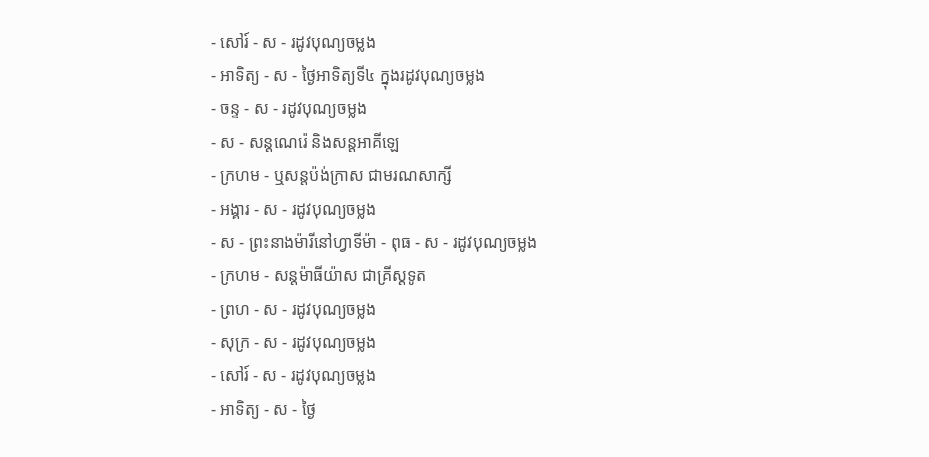- សៅរ៍ - ស - រដូវបុណ្យចម្លង
- អាទិត្យ - ស - ថ្ងៃអាទិត្យទី៤ ក្នុងរដូវបុណ្យចម្លង
- ចន្ទ - ស - រដូវបុណ្យចម្លង
- ស - សន្ដណេរ៉េ និងសន្ដអាគីឡេ
- ក្រហម - ឬសន្ដប៉ង់ក្រាស ជាមរណសាក្សី
- អង្គារ - ស - រដូវបុណ្យចម្លង
- ស - ព្រះនាងម៉ារីនៅហ្វាទីម៉ា - ពុធ - ស - រដូវបុណ្យចម្លង
- ក្រហម - សន្ដម៉ាធីយ៉ាស ជាគ្រីស្ដទូត
- ព្រហ - ស - រដូវបុណ្យចម្លង
- សុក្រ - ស - រដូវបុណ្យចម្លង
- សៅរ៍ - ស - រដូវបុណ្យចម្លង
- អាទិត្យ - ស - ថ្ងៃ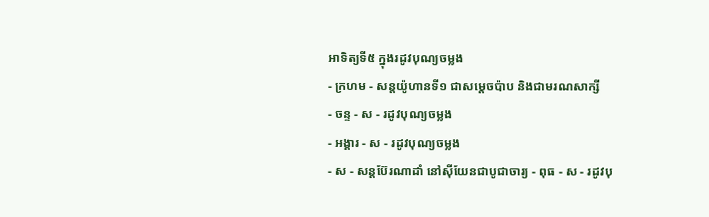អាទិត្យទី៥ ក្នុងរដូវបុណ្យចម្លង
- ក្រហម - សន្ដយ៉ូហានទី១ ជាសម្ដេចប៉ាប និងជាមរណសាក្សី
- ចន្ទ - ស - រដូវបុណ្យចម្លង
- អង្គារ - ស - រដូវបុណ្យចម្លង
- ស - សន្ដប៊ែរណាដាំ នៅស៊ីយែនជាបូជាចារ្យ - ពុធ - ស - រដូវបុ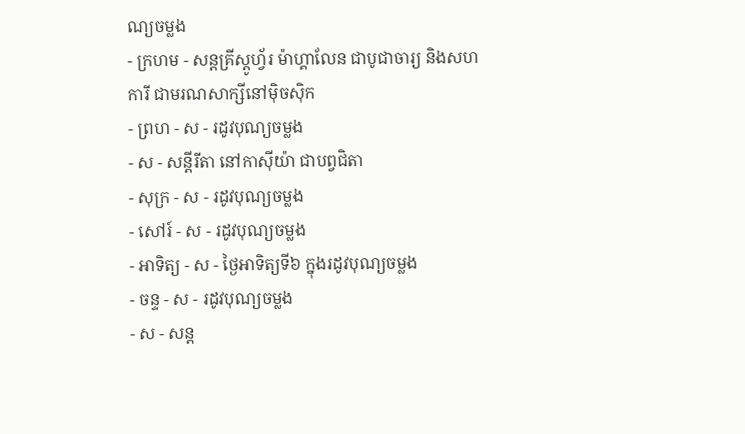ណ្យចម្លង
- ក្រហម - សន្ដគ្រីស្ដូហ្វ័រ ម៉ាហ្គាលែន ជាបូជាចារ្យ និងសហការី ជាមរណសាក្សីនៅម៉ិចស៊ិក
- ព្រហ - ស - រដូវបុណ្យចម្លង
- ស - សន្ដីរីតា នៅកាស៊ីយ៉ា ជាបព្វជិតា
- សុក្រ - ស - រដូវបុណ្យចម្លង
- សៅរ៍ - ស - រដូវបុណ្យចម្លង
- អាទិត្យ - ស - ថ្ងៃអាទិត្យទី៦ ក្នុងរដូវបុណ្យចម្លង
- ចន្ទ - ស - រដូវបុណ្យចម្លង
- ស - សន្ដ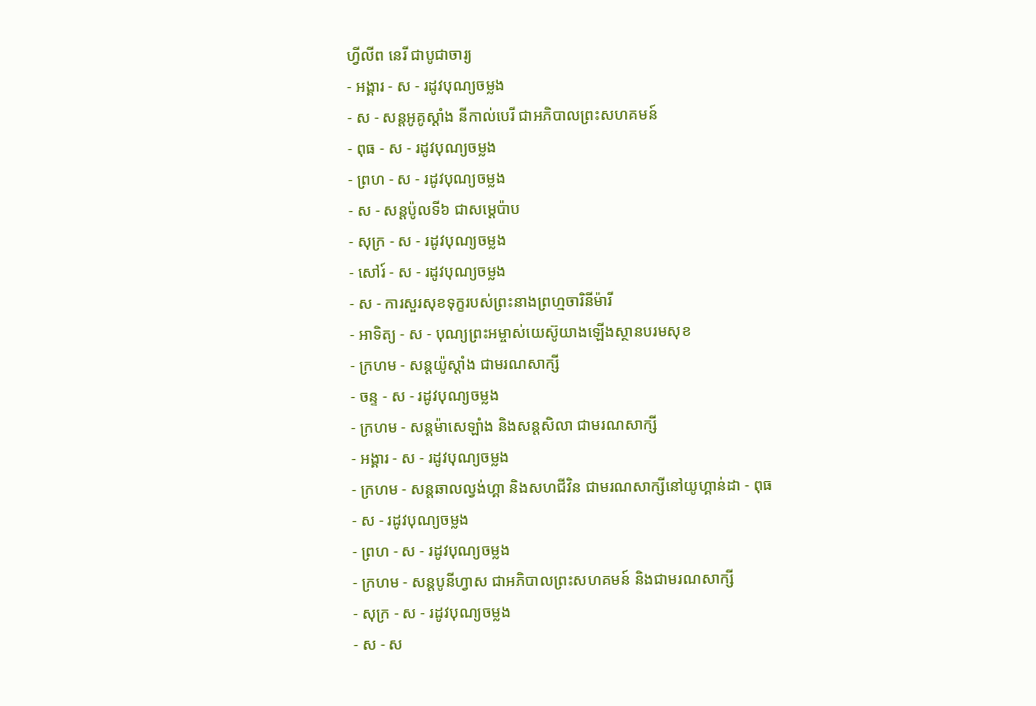ហ្វីលីព នេរី ជាបូជាចារ្យ
- អង្គារ - ស - រដូវបុណ្យចម្លង
- ស - សន្ដអូគូស្ដាំង នីកាល់បេរី ជាអភិបាលព្រះសហគមន៍
- ពុធ - ស - រដូវបុណ្យចម្លង
- ព្រហ - ស - រដូវបុណ្យចម្លង
- ស - សន្ដប៉ូលទី៦ ជាសម្ដេប៉ាប
- សុក្រ - ស - រដូវបុណ្យចម្លង
- សៅរ៍ - ស - រដូវបុណ្យចម្លង
- ស - ការសួរសុខទុក្ខរបស់ព្រះនាងព្រហ្មចារិនីម៉ារី
- អាទិត្យ - ស - បុណ្យព្រះអម្ចាស់យេស៊ូយាងឡើងស្ថានបរមសុខ
- ក្រហម - សន្ដយ៉ូស្ដាំង ជាមរណសាក្សី
- ចន្ទ - ស - រដូវបុណ្យចម្លង
- ក្រហម - សន្ដម៉ាសេឡាំង និងសន្ដសិលា ជាមរណសាក្សី
- អង្គារ - ស - រដូវបុណ្យចម្លង
- ក្រហម - សន្ដឆាលល្វង់ហ្គា និងសហជីវិន ជាមរណសាក្សីនៅយូហ្គាន់ដា - ពុធ - ស - រដូវបុណ្យចម្លង
- ព្រហ - ស - រដូវបុណ្យចម្លង
- ក្រហម - សន្ដបូនីហ្វាស ជាអភិបាលព្រះសហគមន៍ និងជាមរណសាក្សី
- សុក្រ - ស - រដូវបុណ្យចម្លង
- ស - ស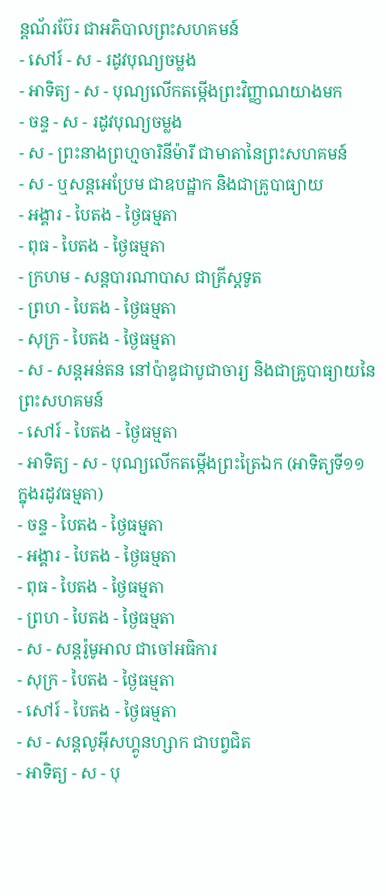ន្ដណ័រប៊ែរ ជាអភិបាលព្រះសហគមន៍
- សៅរ៍ - ស - រដូវបុណ្យចម្លង
- អាទិត្យ - ស - បុណ្យលើកតម្កើងព្រះវិញ្ញាណយាងមក
- ចន្ទ - ស - រដូវបុណ្យចម្លង
- ស - ព្រះនាងព្រហ្មចារិនីម៉ារី ជាមាតានៃព្រះសហគមន៍
- ស - ឬសន្ដអេប្រែម ជាឧបដ្ឋាក និងជាគ្រូបាធ្យាយ
- អង្គារ - បៃតង - ថ្ងៃធម្មតា
- ពុធ - បៃតង - ថ្ងៃធម្មតា
- ក្រហម - សន្ដបារណាបាស ជាគ្រីស្ដទូត
- ព្រហ - បៃតង - ថ្ងៃធម្មតា
- សុក្រ - បៃតង - ថ្ងៃធម្មតា
- ស - សន្ដអន់តន នៅប៉ាឌូជាបូជាចារ្យ និងជាគ្រូបាធ្យាយនៃព្រះសហគមន៍
- សៅរ៍ - បៃតង - ថ្ងៃធម្មតា
- អាទិត្យ - ស - បុណ្យលើកតម្កើងព្រះត្រៃឯក (អាទិត្យទី១១ ក្នុងរដូវធម្មតា)
- ចន្ទ - បៃតង - ថ្ងៃធម្មតា
- អង្គារ - បៃតង - ថ្ងៃធម្មតា
- ពុធ - បៃតង - ថ្ងៃធម្មតា
- ព្រហ - បៃតង - ថ្ងៃធម្មតា
- ស - សន្ដរ៉ូមូអាល ជាចៅអធិការ
- សុក្រ - បៃតង - ថ្ងៃធម្មតា
- សៅរ៍ - បៃតង - ថ្ងៃធម្មតា
- ស - សន្ដលូអ៊ីសហ្គូនហ្សាក ជាបព្វជិត
- អាទិត្យ - ស - បុ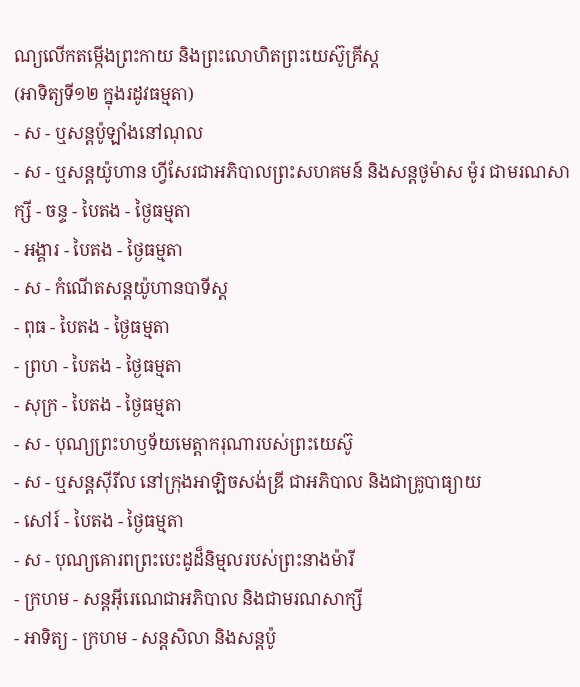ណ្យលើកតម្កើងព្រះកាយ និងព្រះលោហិតព្រះយេស៊ូគ្រីស្ដ
(អាទិត្យទី១២ ក្នុងរដូវធម្មតា)
- ស - ឬសន្ដប៉ូឡាំងនៅណុល
- ស - ឬសន្ដយ៉ូហាន ហ្វីសែរជាអភិបាលព្រះសហគមន៍ និងសន្ដថូម៉ាស ម៉ូរ ជាមរណសាក្សី - ចន្ទ - បៃតង - ថ្ងៃធម្មតា
- អង្គារ - បៃតង - ថ្ងៃធម្មតា
- ស - កំណើតសន្ដយ៉ូហានបាទីស្ដ
- ពុធ - បៃតង - ថ្ងៃធម្មតា
- ព្រហ - បៃតង - ថ្ងៃធម្មតា
- សុក្រ - បៃតង - ថ្ងៃធម្មតា
- ស - បុណ្យព្រះហឫទ័យមេត្ដាករុណារបស់ព្រះយេស៊ូ
- ស - ឬសន្ដស៊ីរីល នៅក្រុងអាឡិចសង់ឌ្រី ជាអភិបាល និងជាគ្រូបាធ្យាយ
- សៅរ៍ - បៃតង - ថ្ងៃធម្មតា
- ស - បុណ្យគោរពព្រះបេះដូដ៏និម្មលរបស់ព្រះនាងម៉ារី
- ក្រហម - សន្ដអ៊ីរេណេជាអភិបាល និងជាមរណសាក្សី
- អាទិត្យ - ក្រហម - សន្ដសិលា និងសន្ដប៉ូ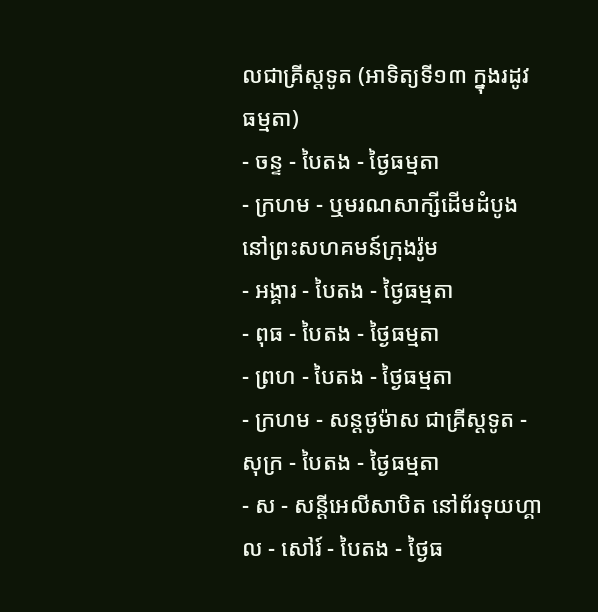លជាគ្រីស្ដទូត (អាទិត្យទី១៣ ក្នុងរដូវធម្មតា)
- ចន្ទ - បៃតង - ថ្ងៃធម្មតា
- ក្រហម - ឬមរណសាក្សីដើមដំបូងនៅព្រះសហគមន៍ក្រុងរ៉ូម
- អង្គារ - បៃតង - ថ្ងៃធម្មតា
- ពុធ - បៃតង - ថ្ងៃធម្មតា
- ព្រហ - បៃតង - ថ្ងៃធម្មតា
- ក្រហម - សន្ដថូម៉ាស ជាគ្រីស្ដទូត - សុក្រ - បៃតង - ថ្ងៃធម្មតា
- ស - សន្ដីអេលីសាបិត នៅព័រទុយហ្គាល - សៅរ៍ - បៃតង - ថ្ងៃធ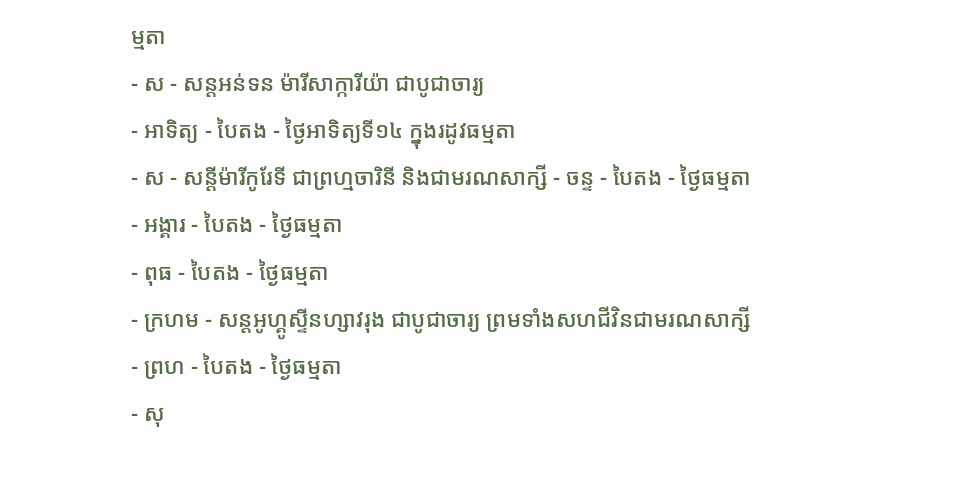ម្មតា
- ស - សន្ដអន់ទន ម៉ារីសាក្ការីយ៉ា ជាបូជាចារ្យ
- អាទិត្យ - បៃតង - ថ្ងៃអាទិត្យទី១៤ ក្នុងរដូវធម្មតា
- ស - សន្ដីម៉ារីកូរែទី ជាព្រហ្មចារិនី និងជាមរណសាក្សី - ចន្ទ - បៃតង - ថ្ងៃធម្មតា
- អង្គារ - បៃតង - ថ្ងៃធម្មតា
- ពុធ - បៃតង - ថ្ងៃធម្មតា
- ក្រហម - សន្ដអូហ្គូស្ទីនហ្សាវរុង ជាបូជាចារ្យ ព្រមទាំងសហជីវិនជាមរណសាក្សី
- ព្រហ - បៃតង - ថ្ងៃធម្មតា
- សុ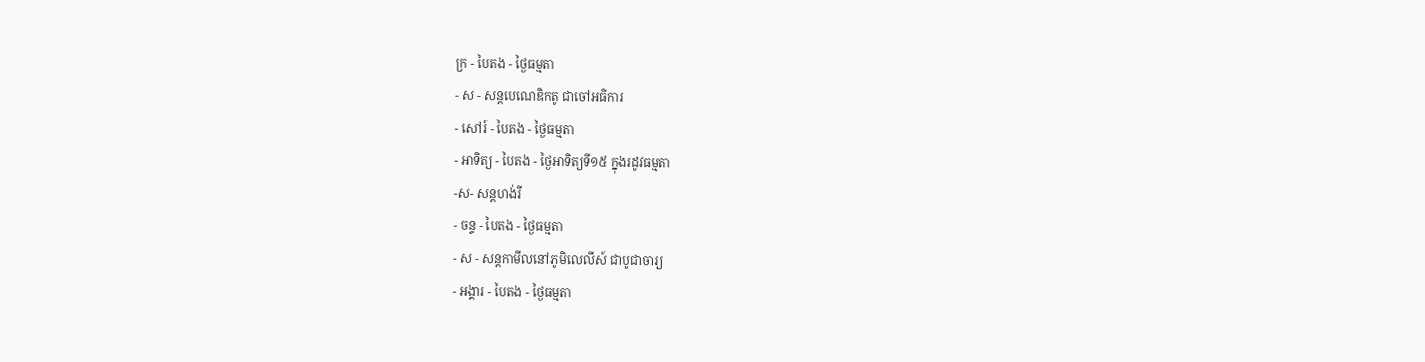ក្រ - បៃតង - ថ្ងៃធម្មតា
- ស - សន្ដបេណេឌិកតូ ជាចៅអធិការ
- សៅរ៍ - បៃតង - ថ្ងៃធម្មតា
- អាទិត្យ - បៃតង - ថ្ងៃអាទិត្យទី១៥ ក្នុងរដូវធម្មតា
-ស- សន្ដហង់រី
- ចន្ទ - បៃតង - ថ្ងៃធម្មតា
- ស - សន្ដកាមីលនៅភូមិលេលីស៍ ជាបូជាចារ្យ
- អង្គារ - បៃតង - ថ្ងៃធម្មតា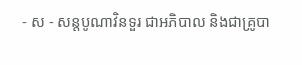- ស - សន្ដបូណាវិនទួរ ជាអភិបាល និងជាគ្រូបា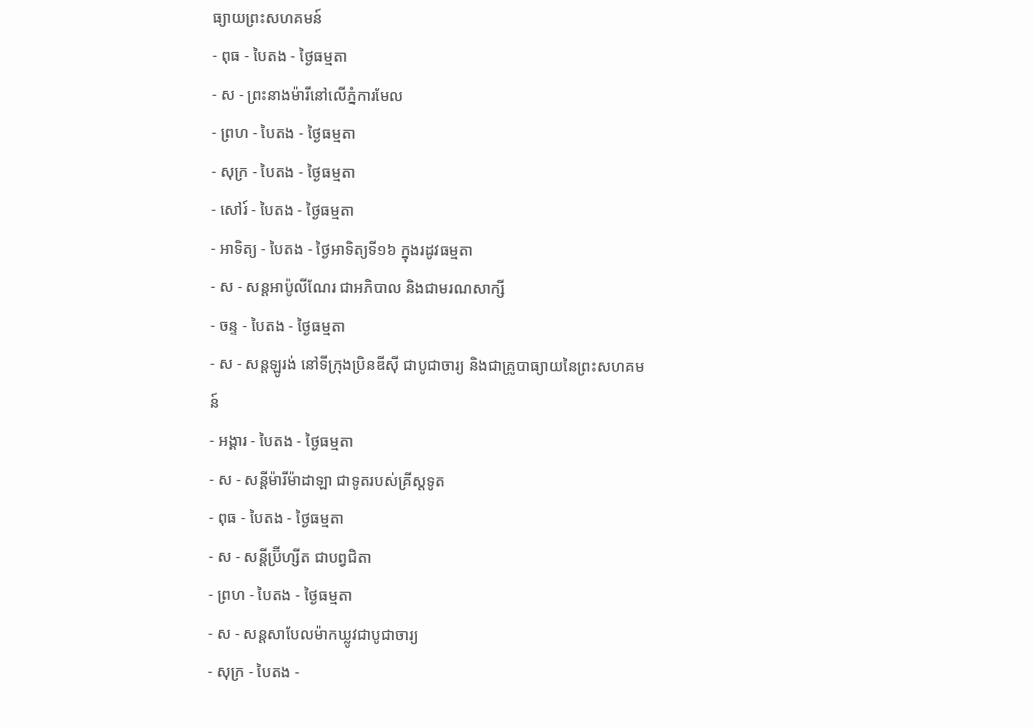ធ្យាយព្រះសហគមន៍
- ពុធ - បៃតង - ថ្ងៃធម្មតា
- ស - ព្រះនាងម៉ារីនៅលើភ្នំការមែល
- ព្រហ - បៃតង - ថ្ងៃធម្មតា
- សុក្រ - បៃតង - ថ្ងៃធម្មតា
- សៅរ៍ - បៃតង - ថ្ងៃធម្មតា
- អាទិត្យ - បៃតង - ថ្ងៃអាទិត្យទី១៦ ក្នុងរដូវធម្មតា
- ស - សន្ដអាប៉ូលីណែរ ជាអភិបាល និងជាមរណសាក្សី
- ចន្ទ - បៃតង - ថ្ងៃធម្មតា
- ស - សន្ដឡូរង់ នៅទីក្រុងប្រិនឌីស៊ី ជាបូជាចារ្យ និងជាគ្រូបាធ្យាយនៃព្រះសហគមន៍
- អង្គារ - បៃតង - ថ្ងៃធម្មតា
- ស - សន្ដីម៉ារីម៉ាដាឡា ជាទូតរបស់គ្រីស្ដទូត
- ពុធ - បៃតង - ថ្ងៃធម្មតា
- ស - សន្ដីប្រ៊ីហ្សីត ជាបព្វជិតា
- ព្រហ - បៃតង - ថ្ងៃធម្មតា
- ស - សន្ដសាបែលម៉ាកឃ្លូវជាបូជាចារ្យ
- សុក្រ - បៃតង -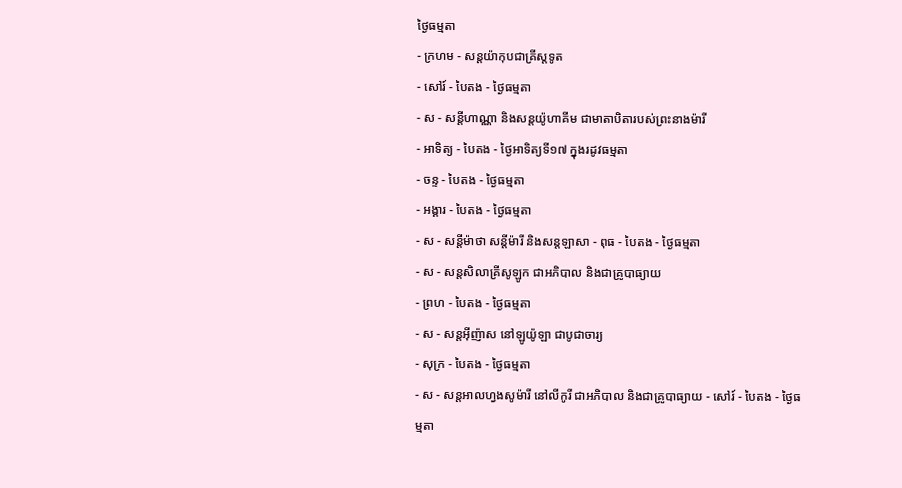ថ្ងៃធម្មតា
- ក្រហម - សន្ដយ៉ាកុបជាគ្រីស្ដទូត
- សៅរ៍ - បៃតង - ថ្ងៃធម្មតា
- ស - សន្ដីហាណ្ណា និងសន្ដយ៉ូហាគីម ជាមាតាបិតារបស់ព្រះនាងម៉ារី
- អាទិត្យ - បៃតង - ថ្ងៃអាទិត្យទី១៧ ក្នុងរដូវធម្មតា
- ចន្ទ - បៃតង - ថ្ងៃធម្មតា
- អង្គារ - បៃតង - ថ្ងៃធម្មតា
- ស - សន្ដីម៉ាថា សន្ដីម៉ារី និងសន្ដឡាសា - ពុធ - បៃតង - ថ្ងៃធម្មតា
- ស - សន្ដសិលាគ្រីសូឡូក ជាអភិបាល និងជាគ្រូបាធ្យាយ
- ព្រហ - បៃតង - ថ្ងៃធម្មតា
- ស - សន្ដអ៊ីញ៉ាស នៅឡូយ៉ូឡា ជាបូជាចារ្យ
- សុក្រ - បៃតង - ថ្ងៃធម្មតា
- ស - សន្ដអាលហ្វងសូម៉ារី នៅលីកូរី ជាអភិបាល និងជាគ្រូបាធ្យាយ - សៅរ៍ - បៃតង - ថ្ងៃធម្មតា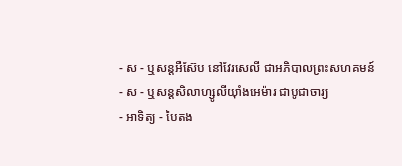- ស - ឬសន្ដអឺស៊ែប នៅវែរសេលី ជាអភិបាលព្រះសហគមន៍
- ស - ឬសន្ដសិលាហ្សូលីយ៉ាំងអេម៉ារ ជាបូជាចារ្យ
- អាទិត្យ - បៃតង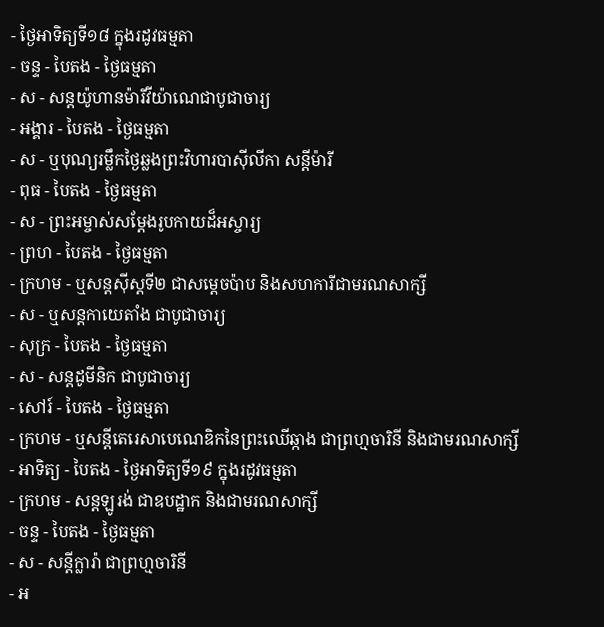- ថ្ងៃអាទិត្យទី១៨ ក្នុងរដូវធម្មតា
- ចន្ទ - បៃតង - ថ្ងៃធម្មតា
- ស - សន្ដយ៉ូហានម៉ារីវីយ៉ាណេជាបូជាចារ្យ
- អង្គារ - បៃតង - ថ្ងៃធម្មតា
- ស - ឬបុណ្យរម្លឹកថ្ងៃឆ្លងព្រះវិហារបាស៊ីលីកា សន្ដីម៉ារី
- ពុធ - បៃតង - ថ្ងៃធម្មតា
- ស - ព្រះអម្ចាស់សម្ដែងរូបកាយដ៏អស្ចារ្យ
- ព្រហ - បៃតង - ថ្ងៃធម្មតា
- ក្រហម - ឬសន្ដស៊ីស្ដទី២ ជាសម្ដេចប៉ាប និងសហការីជាមរណសាក្សី
- ស - ឬសន្ដកាយេតាំង ជាបូជាចារ្យ
- សុក្រ - បៃតង - ថ្ងៃធម្មតា
- ស - សន្ដដូមីនិក ជាបូជាចារ្យ
- សៅរ៍ - បៃតង - ថ្ងៃធម្មតា
- ក្រហម - ឬសន្ដីតេរេសាបេណេឌិកនៃព្រះឈើឆ្កាង ជាព្រហ្មចារិនី និងជាមរណសាក្សី
- អាទិត្យ - បៃតង - ថ្ងៃអាទិត្យទី១៩ ក្នុងរដូវធម្មតា
- ក្រហម - សន្ដឡូរង់ ជាឧបដ្ឋាក និងជាមរណសាក្សី
- ចន្ទ - បៃតង - ថ្ងៃធម្មតា
- ស - សន្ដីក្លារ៉ា ជាព្រហ្មចារិនី
- អ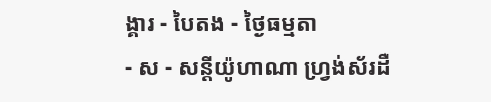ង្គារ - បៃតង - ថ្ងៃធម្មតា
- ស - សន្ដីយ៉ូហាណា ហ្វ្រង់ស័រដឺ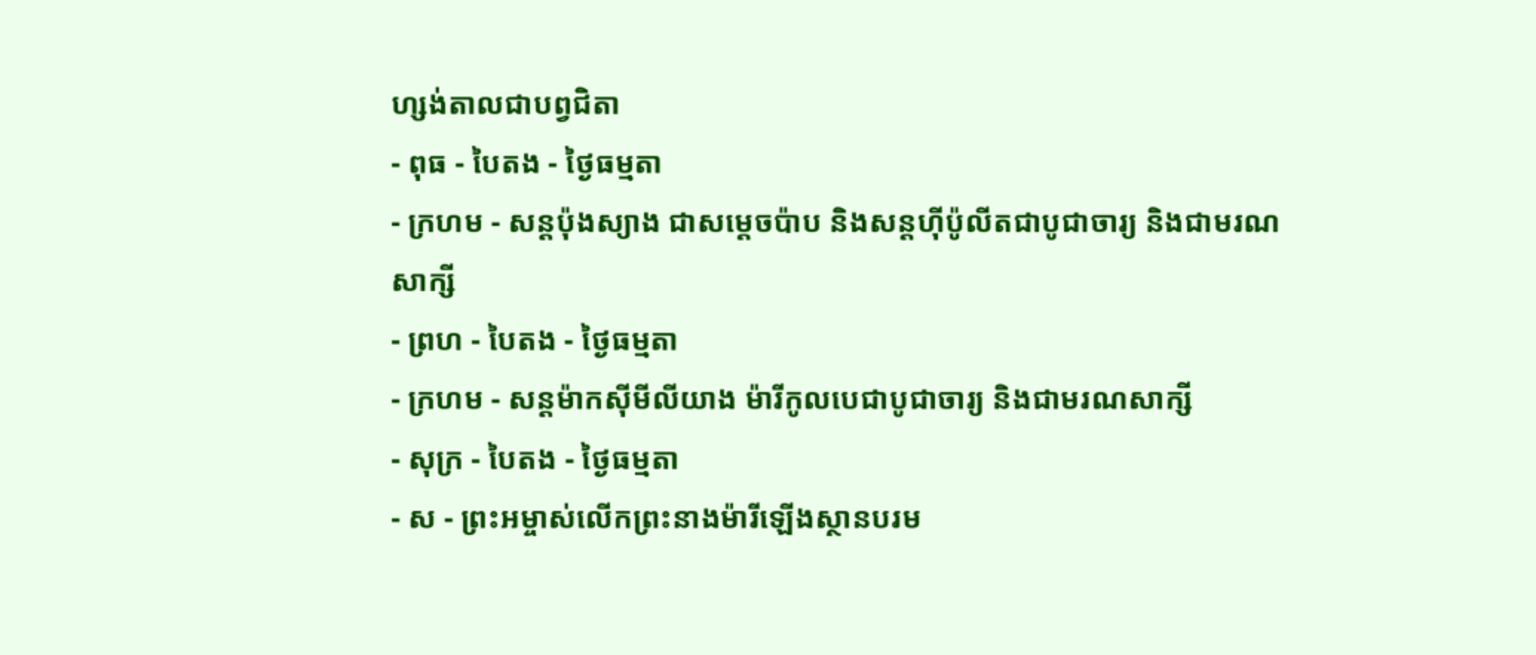ហ្សង់តាលជាបព្វជិតា
- ពុធ - បៃតង - ថ្ងៃធម្មតា
- ក្រហម - សន្ដប៉ុងស្យាង ជាសម្ដេចប៉ាប និងសន្ដហ៊ីប៉ូលីតជាបូជាចារ្យ និងជាមរណសាក្សី
- ព្រហ - បៃតង - ថ្ងៃធម្មតា
- ក្រហម - សន្ដម៉ាកស៊ីមីលីយាង ម៉ារីកូលបេជាបូជាចារ្យ និងជាមរណសាក្សី
- សុក្រ - បៃតង - ថ្ងៃធម្មតា
- ស - ព្រះអម្ចាស់លើកព្រះនាងម៉ារីឡើងស្ថានបរម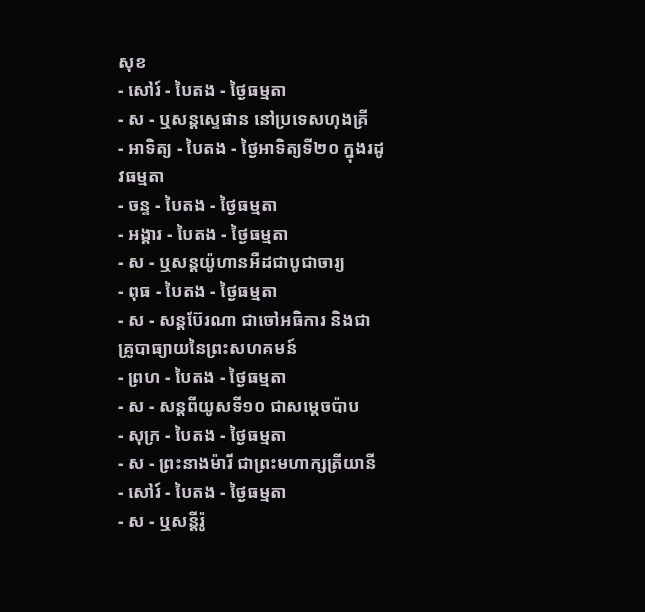សុខ
- សៅរ៍ - បៃតង - ថ្ងៃធម្មតា
- ស - ឬសន្ដស្ទេផាន នៅប្រទេសហុងគ្រី
- អាទិត្យ - បៃតង - ថ្ងៃអាទិត្យទី២០ ក្នុងរដូវធម្មតា
- ចន្ទ - បៃតង - ថ្ងៃធម្មតា
- អង្គារ - បៃតង - ថ្ងៃធម្មតា
- ស - ឬសន្ដយ៉ូហានអឺដជាបូជាចារ្យ
- ពុធ - បៃតង - ថ្ងៃធម្មតា
- ស - សន្ដប៊ែរណា ជាចៅអធិការ និងជាគ្រូបាធ្យាយនៃព្រះសហគមន៍
- ព្រហ - បៃតង - ថ្ងៃធម្មតា
- ស - សន្ដពីយូសទី១០ ជាសម្ដេចប៉ាប
- សុក្រ - បៃតង - ថ្ងៃធម្មតា
- ស - ព្រះនាងម៉ារី ជាព្រះមហាក្សត្រីយានី
- សៅរ៍ - បៃតង - ថ្ងៃធម្មតា
- ស - ឬសន្ដីរ៉ូ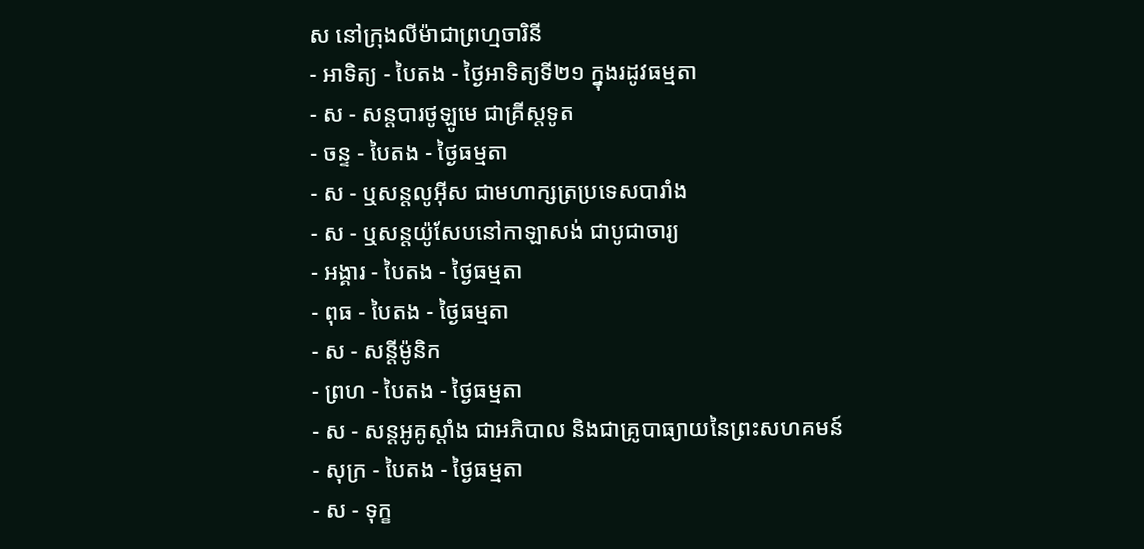ស នៅក្រុងលីម៉ាជាព្រហ្មចារិនី
- អាទិត្យ - បៃតង - ថ្ងៃអាទិត្យទី២១ ក្នុងរដូវធម្មតា
- ស - សន្ដបារថូឡូមេ ជាគ្រីស្ដទូត
- ចន្ទ - បៃតង - ថ្ងៃធម្មតា
- ស - ឬសន្ដលូអ៊ីស ជាមហាក្សត្រប្រទេសបារាំង
- ស - ឬសន្ដយ៉ូសែបនៅកាឡាសង់ ជាបូជាចារ្យ
- អង្គារ - បៃតង - ថ្ងៃធម្មតា
- ពុធ - បៃតង - ថ្ងៃធម្មតា
- ស - សន្ដីម៉ូនិក
- ព្រហ - បៃតង - ថ្ងៃធម្មតា
- ស - សន្ដអូគូស្ដាំង ជាអភិបាល និងជាគ្រូបាធ្យាយនៃព្រះសហគមន៍
- សុក្រ - បៃតង - ថ្ងៃធម្មតា
- ស - ទុក្ខ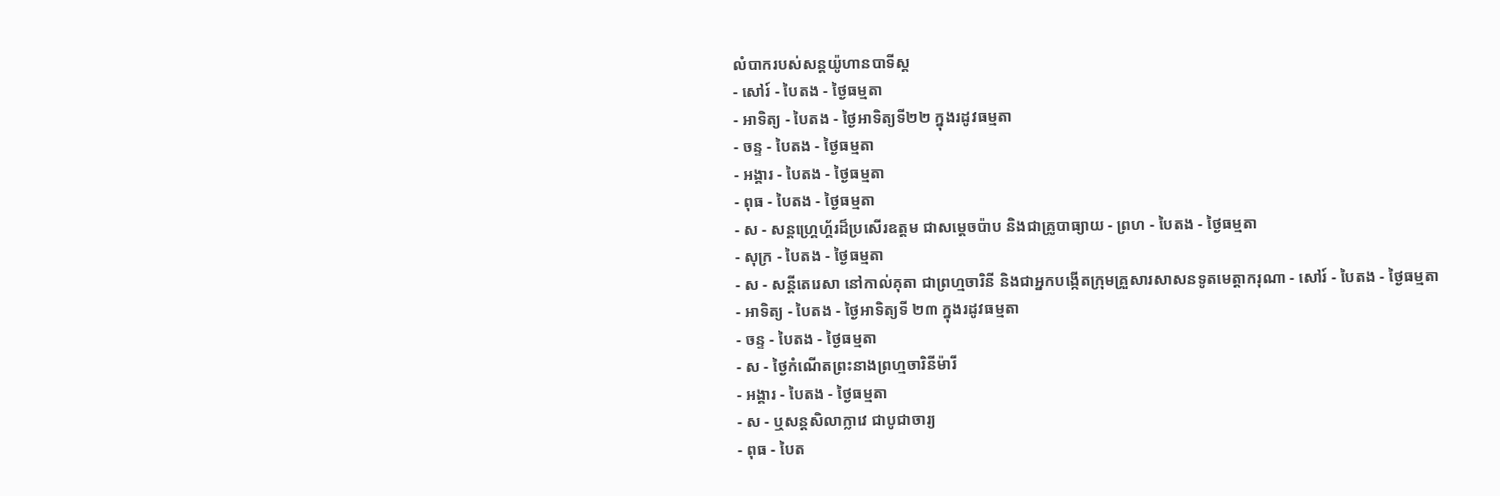លំបាករបស់សន្ដយ៉ូហានបាទីស្ដ
- សៅរ៍ - បៃតង - ថ្ងៃធម្មតា
- អាទិត្យ - បៃតង - ថ្ងៃអាទិត្យទី២២ ក្នុងរដូវធម្មតា
- ចន្ទ - បៃតង - ថ្ងៃធម្មតា
- អង្គារ - បៃតង - ថ្ងៃធម្មតា
- ពុធ - បៃតង - ថ្ងៃធម្មតា
- ស - សន្ដហ្គ្រេហ្គ័រដ៏ប្រសើរឧត្ដម ជាសម្ដេចប៉ាប និងជាគ្រូបាធ្យាយ - ព្រហ - បៃតង - ថ្ងៃធម្មតា
- សុក្រ - បៃតង - ថ្ងៃធម្មតា
- ស - សន្ដីតេរេសា នៅកាល់គុតា ជាព្រហ្មចារិនី និងជាអ្នកបង្កើតក្រុមគ្រួសារសាសនទូតមេត្ដាករុណា - សៅរ៍ - បៃតង - ថ្ងៃធម្មតា
- អាទិត្យ - បៃតង - ថ្ងៃអាទិត្យទី ២៣ ក្នុងរដូវធម្មតា
- ចន្ទ - បៃតង - ថ្ងៃធម្មតា
- ស - ថ្ងៃកំណើតព្រះនាងព្រហ្មចារិនីម៉ារី
- អង្គារ - បៃតង - ថ្ងៃធម្មតា
- ស - ឬសន្ដសិលាក្លាវេ ជាបូជាចារ្យ
- ពុធ - បៃត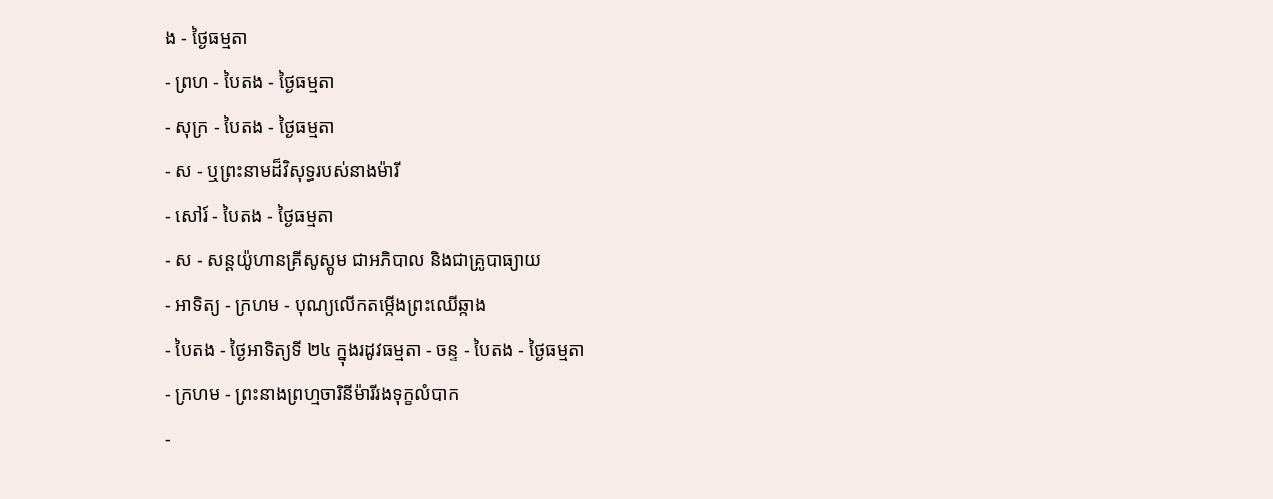ង - ថ្ងៃធម្មតា
- ព្រហ - បៃតង - ថ្ងៃធម្មតា
- សុក្រ - បៃតង - ថ្ងៃធម្មតា
- ស - ឬព្រះនាមដ៏វិសុទ្ធរបស់នាងម៉ារី
- សៅរ៍ - បៃតង - ថ្ងៃធម្មតា
- ស - សន្ដយ៉ូហានគ្រីសូស្ដូម ជាអភិបាល និងជាគ្រូបាធ្យាយ
- អាទិត្យ - ក្រហម - បុណ្យលើកតម្កើងព្រះឈើឆ្កាង
- បៃតង - ថ្ងៃអាទិត្យទី ២៤ ក្នុងរដូវធម្មតា - ចន្ទ - បៃតង - ថ្ងៃធម្មតា
- ក្រហម - ព្រះនាងព្រហ្មចារិនីម៉ារីរងទុក្ខលំបាក
-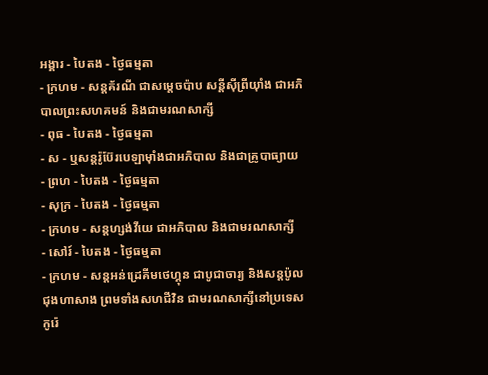អង្គារ - បៃតង - ថ្ងៃធម្មតា
- ក្រហម - សន្ដគ័រណី ជាសម្ដេចប៉ាប សន្ដីស៊ីព្រីយ៉ាំង ជាអភិបាលព្រះសហគមន៍ និងជាមរណសាក្សី
- ពុធ - បៃតង - ថ្ងៃធម្មតា
- ស - ឬសន្ដរ៉ូប៊ែរបេឡាម៉ាំងជាអភិបាល និងជាគ្រូបាធ្យាយ
- ព្រហ - បៃតង - ថ្ងៃធម្មតា
- សុក្រ - បៃតង - ថ្ងៃធម្មតា
- ក្រហម - សន្ដហ្សង់វីយេ ជាអភិបាល និងជាមរណសាក្សី
- សៅរ៍ - បៃតង - ថ្ងៃធម្មតា
- ក្រហម - សន្ដអន់ដ្រេគីមថេហ្គុន ជាបូជាចារ្យ និងសន្ដប៉ូលជុងហាសាង ព្រមទាំងសហជីវិន ជាមរណសាក្សីនៅប្រទេសកូរ៉េ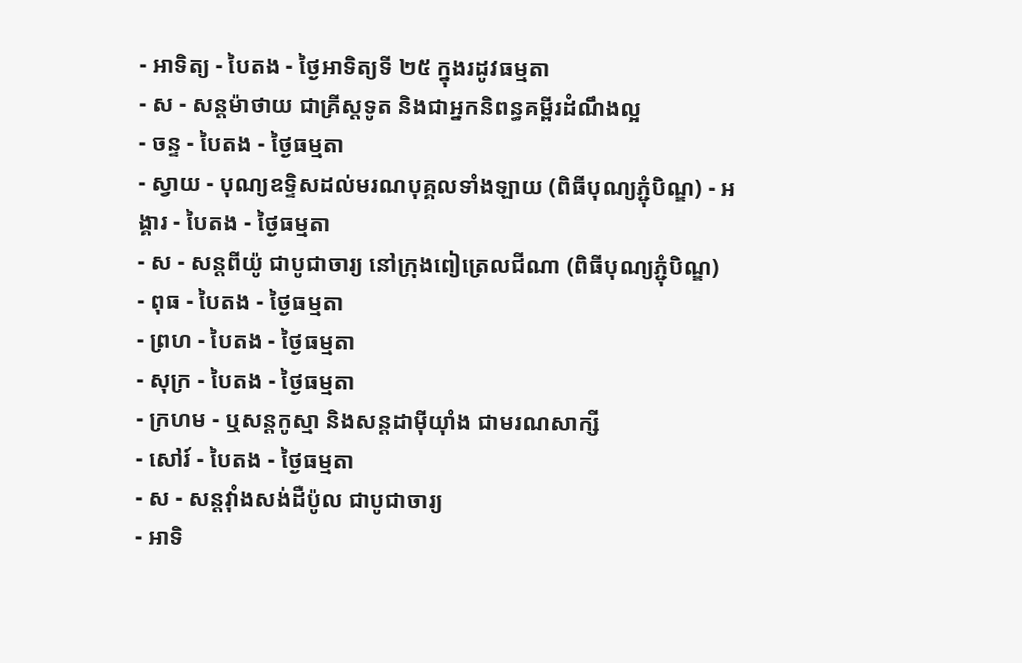- អាទិត្យ - បៃតង - ថ្ងៃអាទិត្យទី ២៥ ក្នុងរដូវធម្មតា
- ស - សន្ដម៉ាថាយ ជាគ្រីស្ដទូត និងជាអ្នកនិពន្ធគម្ពីរដំណឹងល្អ
- ចន្ទ - បៃតង - ថ្ងៃធម្មតា
- ស្វាយ - បុណ្យឧទ្ទិសដល់មរណបុគ្គលទាំងឡាយ (ពិធីបុណ្យភ្ជុំបិណ្ឌ) - អង្គារ - បៃតង - ថ្ងៃធម្មតា
- ស - សន្ដពីយ៉ូ ជាបូជាចារ្យ នៅក្រុងពៀត្រេលជីណា (ពិធីបុណ្យភ្ជុំបិណ្ឌ)
- ពុធ - បៃតង - ថ្ងៃធម្មតា
- ព្រហ - បៃតង - ថ្ងៃធម្មតា
- សុក្រ - បៃតង - ថ្ងៃធម្មតា
- ក្រហម - ឬសន្ដកូស្មា និងសន្ដដាម៉ីយ៉ាំង ជាមរណសាក្សី
- សៅរ៍ - បៃតង - ថ្ងៃធម្មតា
- ស - សន្ដវ៉ាំងសង់ដឺប៉ូល ជាបូជាចារ្យ
- អាទិ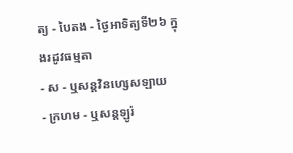ត្យ - បៃតង - ថ្ងៃអាទិត្យទី២៦ ក្នុងរដូវធម្មតា
- ស - ឬសន្ដវិនហ្សេសឡាយ
- ក្រហម - ឬសន្ដឡូរ៉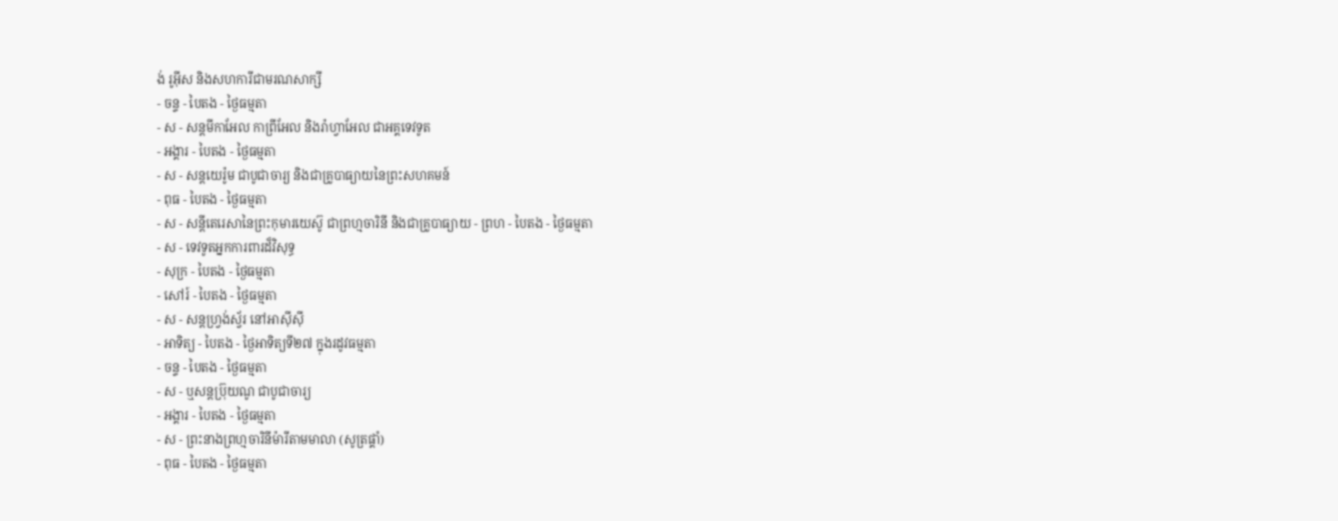ង់ រូអ៊ីស និងសហការីជាមរណសាក្សី
- ចន្ទ - បៃតង - ថ្ងៃធម្មតា
- ស - សន្ដមីកាអែល កាព្រីអែល និងរ៉ាហ្វាអែល ជាអគ្គទេវទូត
- អង្គារ - បៃតង - ថ្ងៃធម្មតា
- ស - សន្ដយេរ៉ូម ជាបូជាចារ្យ និងជាគ្រូបាធ្យាយនៃព្រះសហគមន៍
- ពុធ - បៃតង - ថ្ងៃធម្មតា
- ស - សន្ដីតេរេសានៃព្រះកុមារយេស៊ូ ជាព្រហ្មចារិនី និងជាគ្រូបាធ្យាយ - ព្រហ - បៃតង - ថ្ងៃធម្មតា
- ស - ទេវទូតអ្នកការពារដ៏វិសុទ្ធ
- សុក្រ - បៃតង - ថ្ងៃធម្មតា
- សៅរ៍ - បៃតង - ថ្ងៃធម្មតា
- ស - សន្ដហ្វ្រង់ស្វ័រ នៅអាស៊ីស៊ី
- អាទិត្យ - បៃតង - ថ្ងៃអាទិត្យទី២៧ ក្នុងរដូវធម្មតា
- ចន្ទ - បៃតង - ថ្ងៃធម្មតា
- ស - ឬសន្ដប្រ៊ុយណូ ជាបូជាចារ្យ
- អង្គារ - បៃតង - ថ្ងៃធម្មតា
- ស - ព្រះនាងព្រហ្មចារិនីម៉ារីតាមមាលា (សូត្រផ្គាំ)
- ពុធ - បៃតង - ថ្ងៃធម្មតា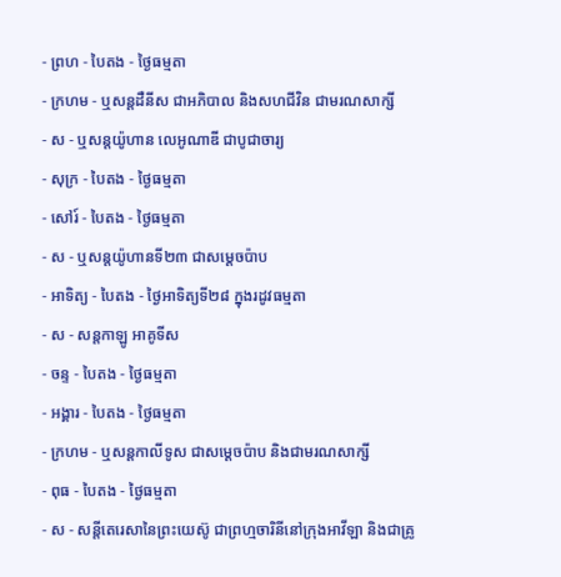- ព្រហ - បៃតង - ថ្ងៃធម្មតា
- ក្រហម - ឬសន្ដដឺនីស ជាអភិបាល និងសហជីវិន ជាមរណសាក្សី
- ស - ឬសន្ដយ៉ូហាន លេអូណាឌី ជាបូជាចារ្យ
- សុក្រ - បៃតង - ថ្ងៃធម្មតា
- សៅរ៍ - បៃតង - ថ្ងៃធម្មតា
- ស - ឬសន្ដយ៉ូហានទី២៣ ជាសម្ដេចប៉ាប
- អាទិត្យ - បៃតង - ថ្ងៃអាទិត្យទី២៨ ក្នុងរដូវធម្មតា
- ស - សន្ដកាឡូ អាគូទីស
- ចន្ទ - បៃតង - ថ្ងៃធម្មតា
- អង្គារ - បៃតង - ថ្ងៃធម្មតា
- ក្រហម - ឬសន្ដកាលីទូស ជាសម្ដេចប៉ាប និងជាមរណសាក្សី
- ពុធ - បៃតង - ថ្ងៃធម្មតា
- ស - សន្ដីតេរេសានៃព្រះយេស៊ូ ជាព្រហ្មចារិនីនៅក្រុងអាវីឡា និងជាគ្រូ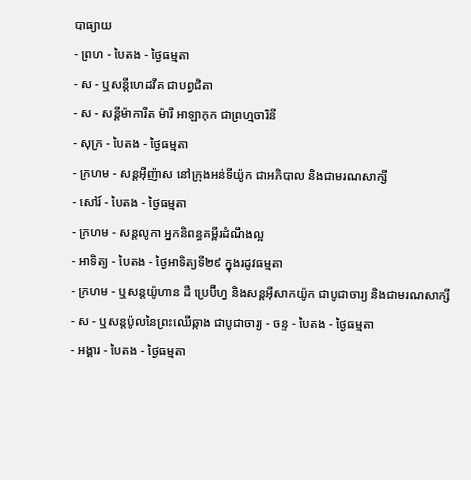បាធ្យាយ
- ព្រហ - បៃតង - ថ្ងៃធម្មតា
- ស - ឬសន្ដីហេដវីគ ជាបព្វជិតា
- ស - សន្ដីម៉ាការីត ម៉ារី អាឡាកុក ជាព្រហ្មចារិនី
- សុក្រ - បៃតង - ថ្ងៃធម្មតា
- ក្រហម - សន្ដអ៊ីញ៉ាស នៅក្រុងអន់ទីយ៉ូក ជាអភិបាល និងជាមរណសាក្សី
- សៅរ៍ - បៃតង - ថ្ងៃធម្មតា
- ក្រហម - សន្ដលូកា អ្នកនិពន្ធគម្ពីរដំណឹងល្អ
- អាទិត្យ - បៃតង - ថ្ងៃអាទិត្យទី២៩ ក្នុងរដូវធម្មតា
- ក្រហម - ឬសន្ដយ៉ូហាន ដឺ ប្រេប៊ីហ្វ និងសន្ដអ៊ីសាកយ៉ូក ជាបូជាចារ្យ និងជាមរណសាក្សី
- ស - ឬសន្ដប៉ូលនៃព្រះឈើឆ្កាង ជាបូជាចារ្យ - ចន្ទ - បៃតង - ថ្ងៃធម្មតា
- អង្គារ - បៃតង - ថ្ងៃធម្មតា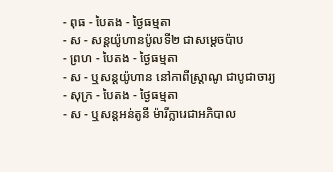- ពុធ - បៃតង - ថ្ងៃធម្មតា
- ស - សន្ដយ៉ូហានប៉ូលទី២ ជាសម្ដេចប៉ាប
- ព្រហ - បៃតង - ថ្ងៃធម្មតា
- ស - ឬសន្ដយ៉ូហាន នៅកាពីស្រ្ដាណូ ជាបូជាចារ្យ
- សុក្រ - បៃតង - ថ្ងៃធម្មតា
- ស - ឬសន្ដអន់តូនី ម៉ារីក្លារេជាអភិបាល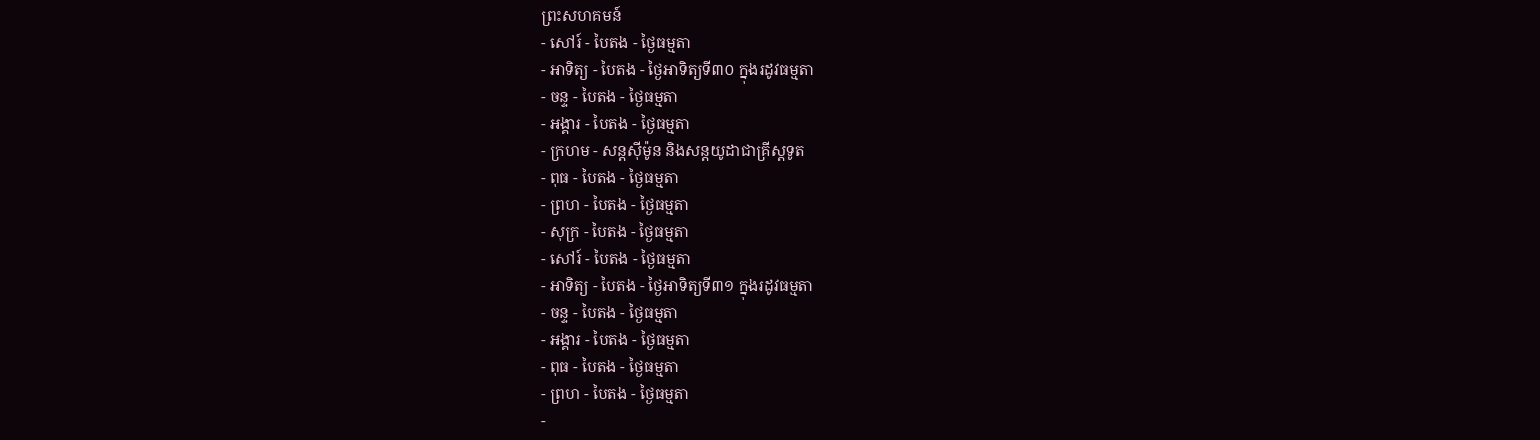ព្រះសហគមន៍
- សៅរ៍ - បៃតង - ថ្ងៃធម្មតា
- អាទិត្យ - បៃតង - ថ្ងៃអាទិត្យទី៣០ ក្នុងរដូវធម្មតា
- ចន្ទ - បៃតង - ថ្ងៃធម្មតា
- អង្គារ - បៃតង - ថ្ងៃធម្មតា
- ក្រហម - សន្ដស៊ីម៉ូន និងសន្ដយូដាជាគ្រីស្ដទូត
- ពុធ - បៃតង - ថ្ងៃធម្មតា
- ព្រហ - បៃតង - ថ្ងៃធម្មតា
- សុក្រ - បៃតង - ថ្ងៃធម្មតា
- សៅរ៍ - បៃតង - ថ្ងៃធម្មតា
- អាទិត្យ - បៃតង - ថ្ងៃអាទិត្យទី៣១ ក្នុងរដូវធម្មតា
- ចន្ទ - បៃតង - ថ្ងៃធម្មតា
- អង្គារ - បៃតង - ថ្ងៃធម្មតា
- ពុធ - បៃតង - ថ្ងៃធម្មតា
- ព្រហ - បៃតង - ថ្ងៃធម្មតា
-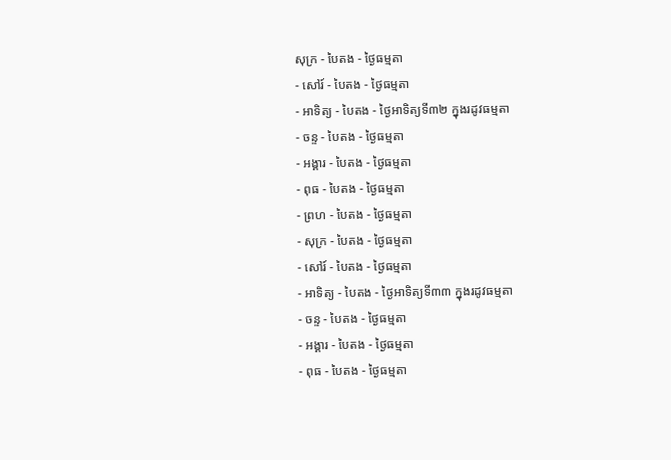សុក្រ - បៃតង - ថ្ងៃធម្មតា
- សៅរ៍ - បៃតង - ថ្ងៃធម្មតា
- អាទិត្យ - បៃតង - ថ្ងៃអាទិត្យទី៣២ ក្នុងរដូវធម្មតា
- ចន្ទ - បៃតង - ថ្ងៃធម្មតា
- អង្គារ - បៃតង - ថ្ងៃធម្មតា
- ពុធ - បៃតង - ថ្ងៃធម្មតា
- ព្រហ - បៃតង - ថ្ងៃធម្មតា
- សុក្រ - បៃតង - ថ្ងៃធម្មតា
- សៅរ៍ - បៃតង - ថ្ងៃធម្មតា
- អាទិត្យ - បៃតង - ថ្ងៃអាទិត្យទី៣៣ ក្នុងរដូវធម្មតា
- ចន្ទ - បៃតង - ថ្ងៃធម្មតា
- អង្គារ - បៃតង - ថ្ងៃធម្មតា
- ពុធ - បៃតង - ថ្ងៃធម្មតា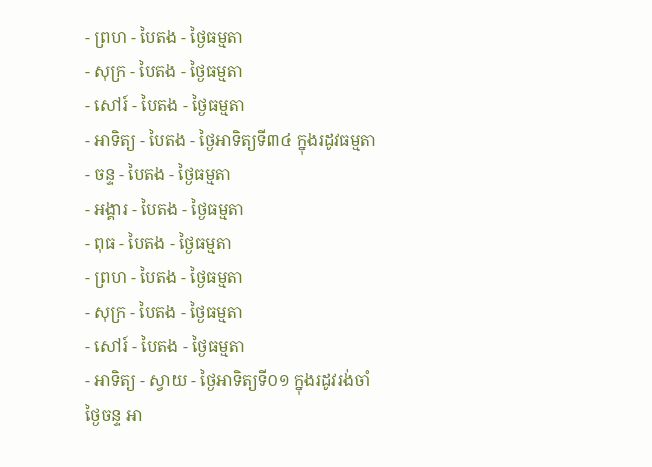- ព្រហ - បៃតង - ថ្ងៃធម្មតា
- សុក្រ - បៃតង - ថ្ងៃធម្មតា
- សៅរ៍ - បៃតង - ថ្ងៃធម្មតា
- អាទិត្យ - បៃតង - ថ្ងៃអាទិត្យទី៣៤ ក្នុងរដូវធម្មតា
- ចន្ទ - បៃតង - ថ្ងៃធម្មតា
- អង្គារ - បៃតង - ថ្ងៃធម្មតា
- ពុធ - បៃតង - ថ្ងៃធម្មតា
- ព្រហ - បៃតង - ថ្ងៃធម្មតា
- សុក្រ - បៃតង - ថ្ងៃធម្មតា
- សៅរ៍ - បៃតង - ថ្ងៃធម្មតា
- អាទិត្យ - ស្វាយ - ថ្ងៃអាទិត្យទី០១ ក្នុងរដូវរង់ចាំ
ថ្ងៃចន្ទ អា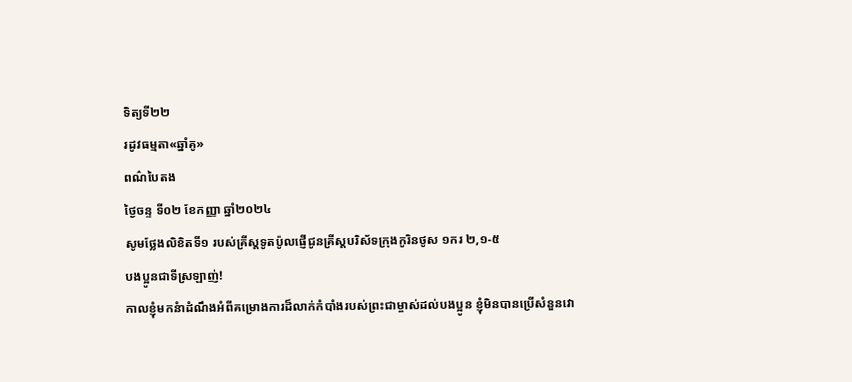ទិត្យទី២២
រដូវធម្មតា«ឆ្នាំគូ»
ពណ៌បៃតង
ថ្ងៃចន្ទ ទី០២ ខែកញ្ញា ឆ្នាំ២០២៤
សូមថ្លែងលិខិតទី១ របស់គ្រីស្ដទូតប៉ូលផ្ញើជូនគ្រីស្ដបរិស័ទក្រុងកូរិនថូស ១ករ ២,១-៥
បងប្អូនជាទីស្រឡាញ់!
កាលខ្ញុំមកនំាដំណឹងអំពីគម្រោងការដ៏លាក់កំបាំងរបស់ព្រះជាម្ចាស់ដល់បងប្អូន ខ្ញុំមិនបានប្រើសំនួនវោ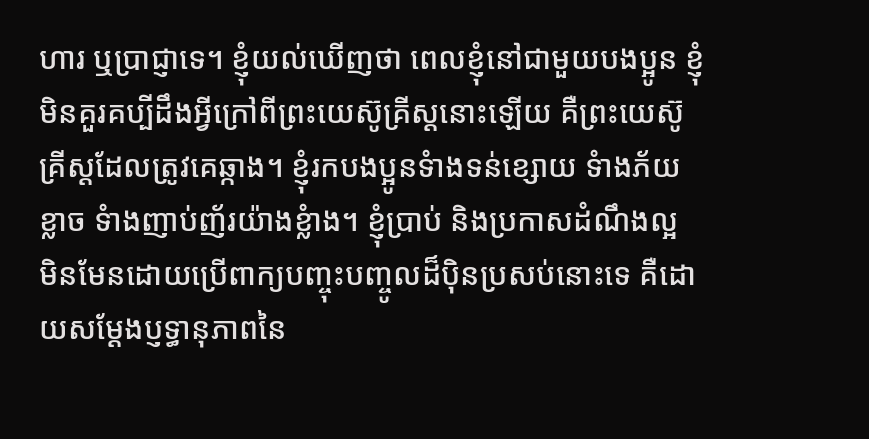ហារ ឬប្រាជ្ញាទេ។ ខ្ញុំយល់ឃើញថា ពេលខ្ញុំនៅជាមួយបងប្អូន ខ្ញុំមិនគួរគប្បីដឹងអ្វីក្រៅពីព្រះយេស៊ូគ្រីស្ដនោះឡើយ គឺព្រះយេស៊ូគ្រីស្ដដែលត្រូវគេឆ្កាង។ ខ្ញុំរកបងប្អូនទំាងទន់ខ្សោយ ទំាងភ័យខ្លាច ទំាងញាប់ញ័រយ៉ាងខ្លំាង។ ខ្ញុំប្រាប់ និងប្រកាសដំណឹងល្អ មិនមែនដោយប្រើពាក្យបញ្ចុះបញ្ចូលដ៏ប៉ិនប្រសប់នោះទេ គឺដោយសម្ដែងប្ញទ្ធានុភាពនៃ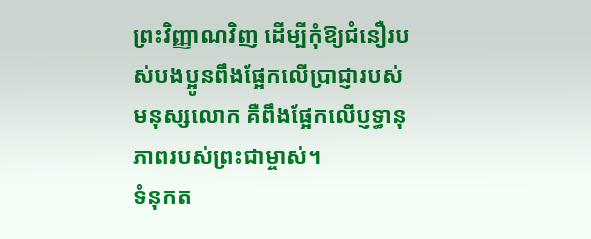ព្រះវិញ្ញាណវិញ ដើម្បីកុំឱ្យជំនឿរបស់បងប្អូនពឹងផ្អែកលើប្រាជ្ញារបស់មនុស្សលោក គឺពឹងផ្អែកលើប្ញទ្ធានុភាពរបស់ព្រះជាម្ចាស់។
ទំនុកត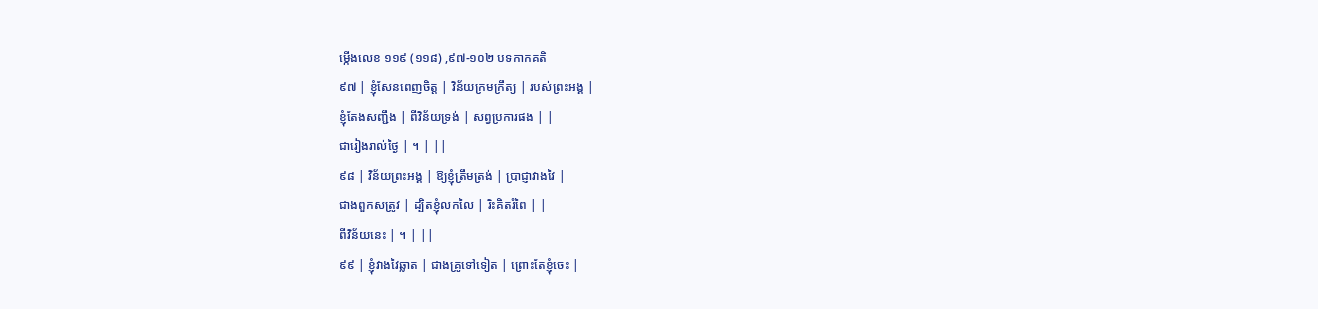ម្កើងលេខ ១១៩ (១១៨) ,៩៧-១០២ បទកាកគតិ
៩៧ | ខ្ញុំសែនពេញចិត្ត | វិន័យក្រមក្រឹត្យ | របស់ព្រះអង្គ |
ខ្ញុំតែងសញ្ជឹង | ពីវិន័យទ្រង់ | សព្វប្រការផង | |
ជារៀងរាល់ថ្ងៃ | ។ | ||
៩៨ | វិន័យព្រះអង្គ | ឱ្យខ្ញុំត្រឹមត្រង់ | ប្រាជ្ញាវាងវៃ |
ជាងពួកសត្រូវ | ដ្បិតខ្ញុំលកលៃ | រិះគិតរំពៃ | |
ពីវិន័យនេះ | ។ | ||
៩៩ | ខ្ញុំវាងវៃឆ្លាត | ជាងគ្រូទៅទៀត | ព្រោះតែខ្ញុំចេះ |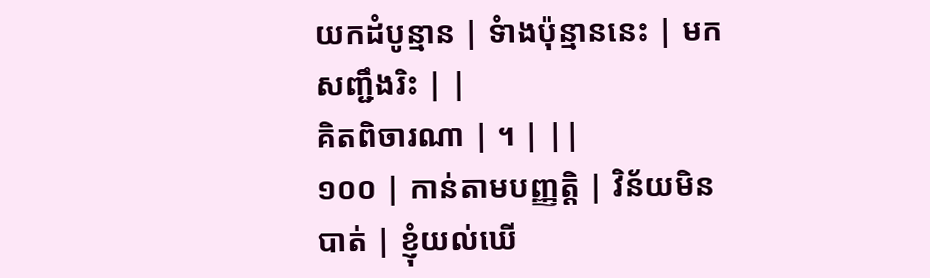យកដំបូន្មាន | ទំាងប៉ុន្មាននេះ | មកសញ្ជឹងរិះ | |
គិតពិចារណា | ។ | ||
១០០ | កាន់តាមបញ្ញត្តិ | វិន័យមិនបាត់ | ខ្ញុំយល់ឃើ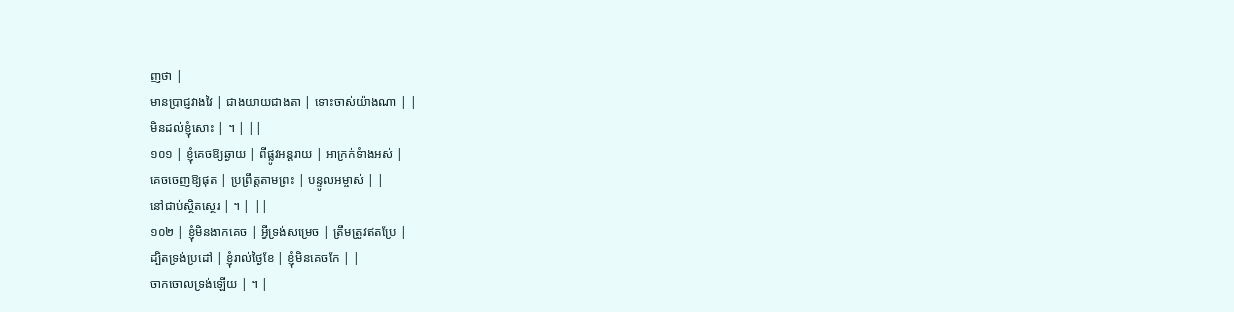ញថា |
មានប្រាជ្ញវាងវៃ | ជាងយាយជាងតា | ទោះចាស់យ៉ាងណា | |
មិនដល់ខ្ញុំសោះ | ។ | ||
១០១ | ខ្ញុំគេចឱ្យឆ្ងាយ | ពីផ្លូវអន្ដរាយ | អាក្រក់ទំាងអស់ |
គេចចេញឱ្យផុត | ប្រព្រឹត្តតាមព្រះ | បន្ទូលអម្ចាស់ | |
នៅជាប់ស្ថិតស្ថេរ | ។ | ||
១០២ | ខ្ញុំមិនងាកគេច | អ្វីទ្រង់សម្រេច | ត្រឹមត្រូវឥតប្រែ |
ដ្បិតទ្រង់ប្រដៅ | ខ្ញុំរាល់ថ្ងៃខែ | ខ្ញុំមិនគេចកែ | |
ចាកចោលទ្រង់ឡើយ | ។ |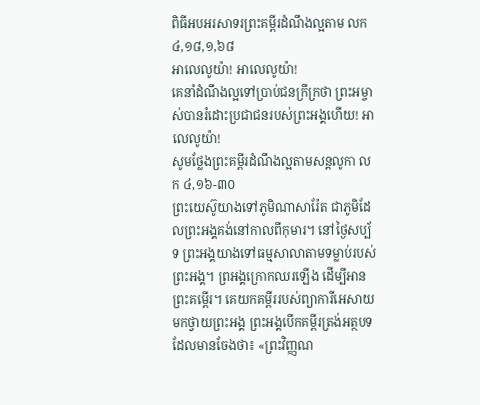ពិធីអបអរសាទរព្រះគម្ពីរដំណឹងល្អតាម លក ៤,១៨,១,៦៨
អាលេលូយ៉ា! អាលេលូយ៉ា!
គេនាំដំណឹងល្អទៅប្រាប់ជនក្រីក្រថា ព្រះអម្ចាស់បានរំដោះប្រជាជនរបស់ព្រះអង្គហើយ! អាលេលូយ៉ា!
សូមថ្លែងព្រះគម្ពីរដំណឹងល្អតាមសន្តលូកា លក ៤,១៦-៣០
ព្រះយេស៊ូយាងទៅភូមិណាសារ៉ែត ជាភូមិដែលព្រះអង្គគង់នៅកាលពីកុមារ។ នៅថ្ងៃសប្ប័ទ ព្រះអង្គយាងទៅធម្មសាលាតាមទម្លាប់របស់ព្រះអង្គ។ ព្រអង្គក្រោកឈរឡើង ដើម្បីអានព្រះគម្ពើរ។ គេយកគម្ពីររបស់ព្យាការីអេសាយមកថ្វាយព្រះអង្គ ព្រះអង្គបើកគម្ពីរត្រង់អត្ថបទដែលមានចែងថា៖ «ព្រះវិញ្ញណ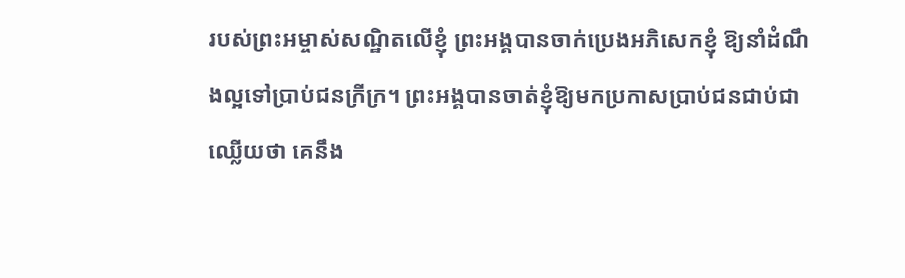របស់ព្រះអម្ចាស់សណ្ឋិតលើខ្ញុំ ព្រះអង្គបានចាក់ប្រេងអភិសេកខ្ញុំ ឱ្យនាំដំណឹងល្អទៅប្រាប់ជនក្រីក្រ។ ព្រះអង្គបានចាត់ខ្ញុំឱ្យមកប្រកាសប្រាប់ជនជាប់ជាឈ្លើយថា គេនឹង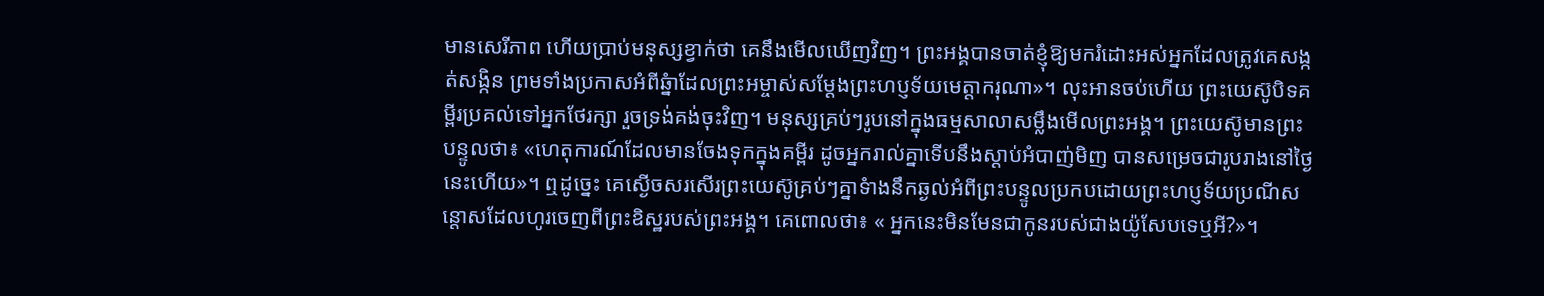មានសេរីភាព ហើយប្រាប់មនុស្សខ្វាក់ថា គេនឹងមើលឃើញវិញ។ ព្រះអង្គបានចាត់ខ្ញុំឱ្យមករំដោះអស់អ្នកដែលត្រូវគេសង្កត់សង្កិន ព្រមទាំងប្រកាសអំពីឆ្នំាដែលព្រះអម្ចាស់សម្ដែងព្រះហប្ញទ័យមេត្តាករុណា»។ លុះអានចប់ហើយ ព្រះយេស៊ូបិទគម្ពីរប្រគល់ទៅអ្នកថែរក្សា រួចទ្រង់គង់ចុះវិញ។ មនុស្សគ្រប់ៗរូបនៅក្នុងធម្មសាលាសម្លឹងមើលព្រះអង្គ។ ព្រះយេស៊ូមានព្រះបន្ទូលថា៖ «ហេតុការណ៍ដែលមានចែងទុកក្នុងគម្ពីរ ដូចអ្នករាល់គ្នាទើបនឹងស្ដាប់អំបាញ់មិញ បានសម្រេចជារូបរាងនៅថ្ងៃនេះហើយ»។ ឮដូច្នេះ គេស្ងើចសរសើរព្រះយេស៊ូគ្រប់ៗគ្នាទំាងនឹកឆ្ងល់អំពីព្រះបន្ទូលប្រកបដោយព្រះហប្ញទ័យប្រណីសន្ដោសដែលហូរចេញពីព្រះឧិស្ឋរបស់ព្រះអង្គ។ គេពោលថា៖ « អ្នកនេះមិនមែនជាកូនរបស់ជាងយ៉ូសែបទេឬអី?»។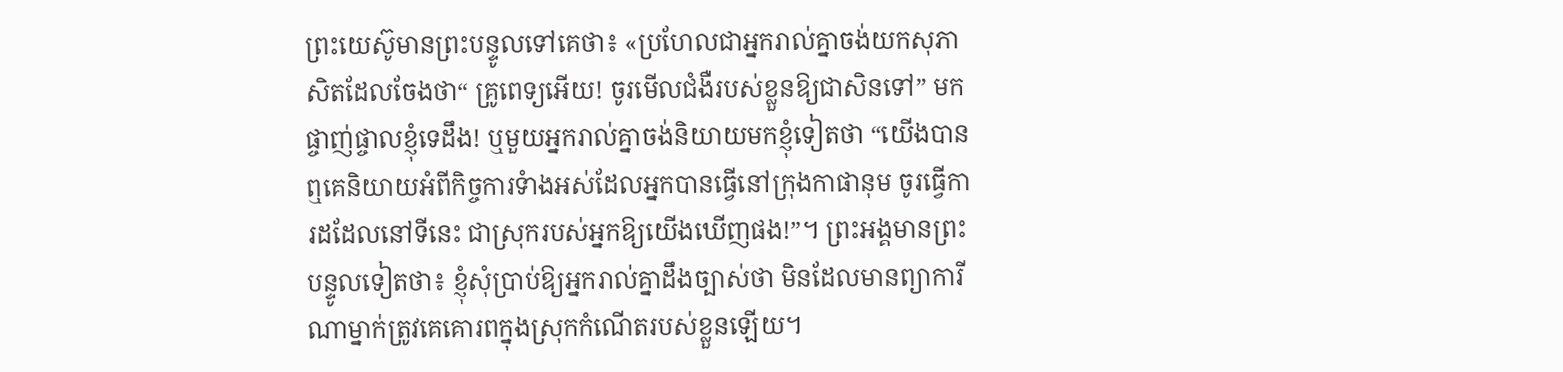ព្រះយេស៊ូមានព្រះបន្ទូលទៅគេថា៖ «ប្រហែលជាអ្នករាល់គ្នាចង់យកសុភាសិតដែលចែងថា“ គ្រូពេទ្យអើយ! ចូរមើលជំងឺរបស់ខ្លួនឱ្យជាសិនទៅ” មកផ្ចាញ់ផ្ចាលខ្ញុំទេដឹង! ឬមួយអ្នករាល់គ្នាចង់និយាយមកខ្ញុំទៀតថា “យើងបានឮគេនិយាយអំពីកិច្ចការទំាងអស់ដែលអ្នកបានធ្វើនៅក្រុងកាផានុម ចូរធើ្វការដដែលនៅទីនេះ ជាស្រុករបស់អ្នកឱ្យយើងឃើញផង!”។ ព្រះអង្គមានព្រះបន្ទូលទៀតថា៖ ខ្ញុំសុំប្រាប់ឱ្យអ្នករាល់គ្នាដឹងច្បាស់ថា មិនដែលមានព្យាការីណាម្នាក់ត្រូវគេគោរពក្នុងស្រុកកំណើតរបស់ខ្លួនឡើយ។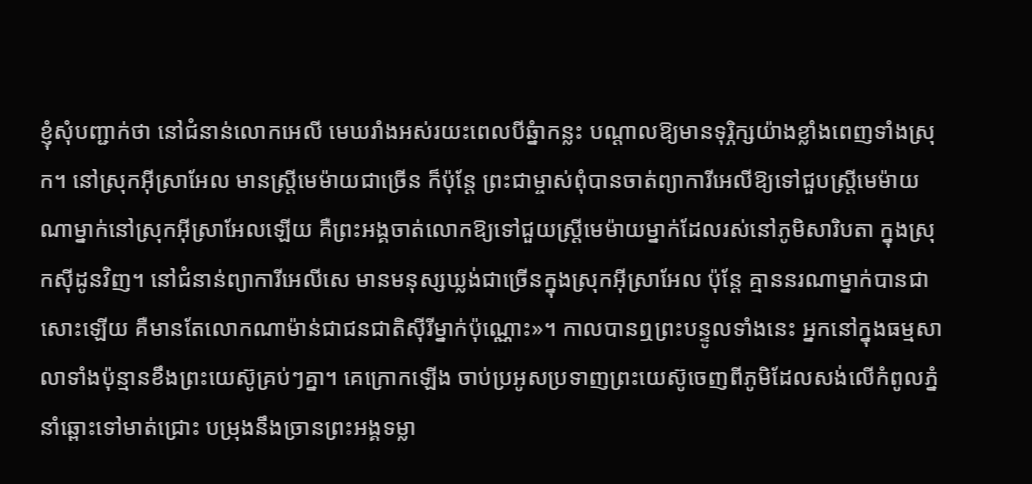ខ្ញុំសុំបញ្ជាក់ថា នៅជំនាន់លោកអេលី មេឃរាំងអស់រយះពេលបីឆ្នំាកន្លះ បណ្ដាលឱ្យមានទុរ្ភិក្សយ៉ាងខ្លាំងពេញទាំងស្រុក។ នៅស្រុកអ៊ីស្រាអែល មានស្ដ្រីមេម៉ាយជាច្រើន ក៏ប៉ុន្ដែ ព្រះជាម្ចាស់ពុំបានចាត់ព្យាការីអេលីឱ្យទៅជួបស្រ្ដីមេម៉ាយណាម្នាក់នៅស្រុកអ៊ីស្រាអែលឡើយ គឺព្រះអង្គចាត់លោកឱ្យទៅជួយស្ដ្រីមេម៉ាយម្នាក់ដែលរស់នៅភូមិសារិបតា ក្នុងស្រុកស៊ីដូនវិញ។ នៅជំនាន់ព្យាការីអេលីសេ មានមនុស្សឃ្លង់ជាច្រើនក្នុងស្រុកអ៊ីស្រាអែល ប៉ុន្ដែ គ្មាននរណាម្នាក់បានជាសោះឡើយ គឺមានតែលោកណាម៉ាន់ជាជនជាតិស៊ីរីម្នាក់ប៉ុណ្ណោះ»។ កាលបានឮព្រះបន្ទូលទាំងនេះ អ្នកនៅក្នុងធម្មសាលាទាំងប៉ុន្មានខឹងព្រះយេស៊ូគ្រប់ៗគ្នា។ គេក្រោកឡើង ចាប់ប្រអូសប្រទាញព្រះយេស៊ូចេញពីភូមិដែលសង់លើកំពូលភ្នំនាំឆ្ពោះទៅមាត់ជ្រោះ បម្រុងនឹងច្រានព្រះអង្គទម្លា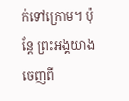ក់ទៅក្រោម។ ប៉ុន្ដែ ព្រះអង្គយាងចេញពី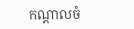កណ្ដាលចំ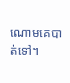ណោមគេបាត់ទៅ។